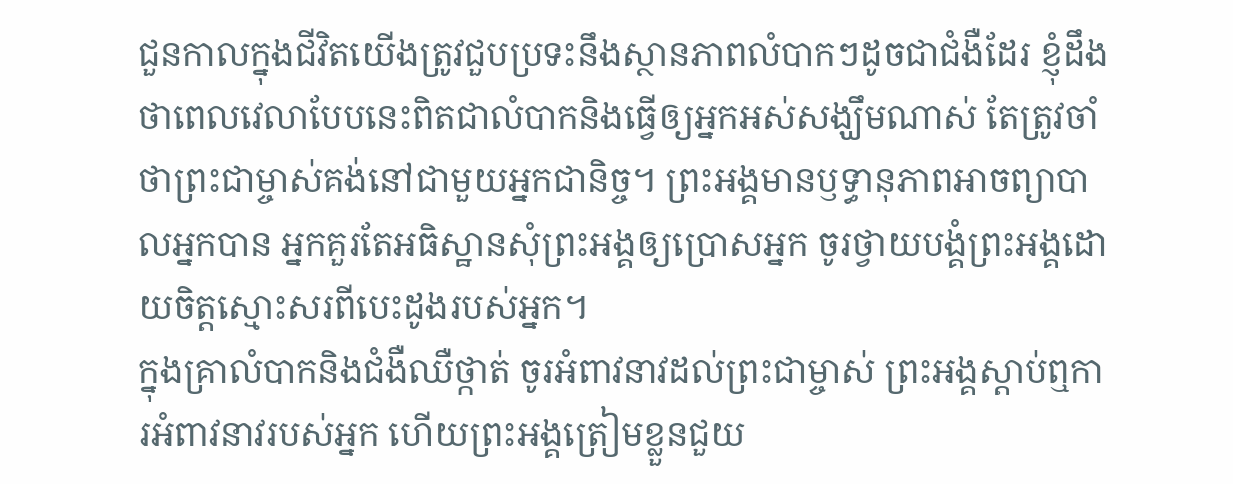ជួនកាលក្នុងជីវិតយើងត្រូវជួបប្រទះនឹងស្ថានភាពលំបាកៗដូចជាជំងឺដែរ ខ្ញុំដឹងថាពេលវេលាបែបនេះពិតជាលំបាកនិងធ្វើឲ្យអ្នកអស់សង្ឃឹមណាស់ តែត្រូវចាំថាព្រះជាម្ចាស់គង់នៅជាមួយអ្នកជានិច្ច។ ព្រះអង្គមានឫទ្ធានុភាពអាចព្យាបាលអ្នកបាន អ្នកគួរតែអធិស្ឋានសុំព្រះអង្គឲ្យប្រោសអ្នក ចូរថ្វាយបង្គំព្រះអង្គដោយចិត្តស្មោះសរពីបេះដូងរបស់អ្នក។
ក្នុងគ្រាលំបាកនិងជំងឺឈឺថ្កាត់ ចូរអំពាវនាវដល់ព្រះជាម្ចាស់ ព្រះអង្គស្តាប់ឮការអំពាវនាវរបស់អ្នក ហើយព្រះអង្គត្រៀមខ្លួនជួយ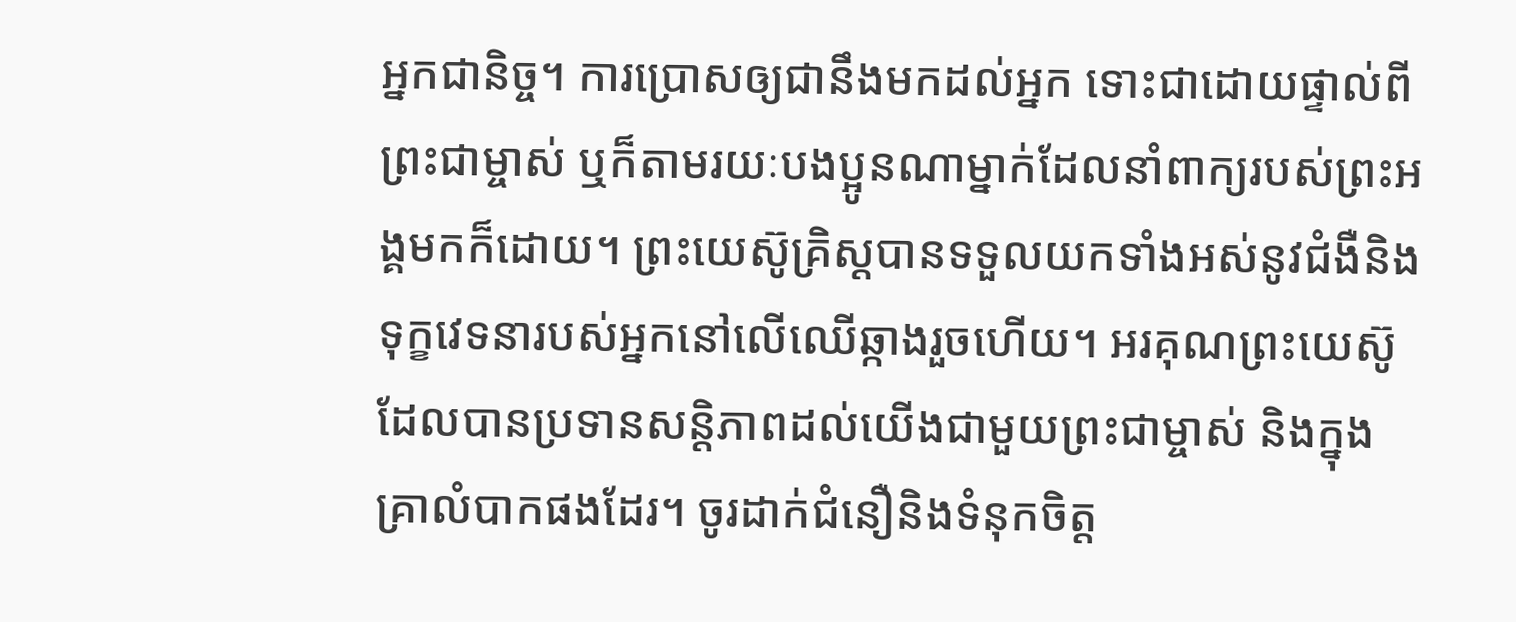អ្នកជានិច្ច។ ការប្រោសឲ្យជានឹងមកដល់អ្នក ទោះជាដោយផ្ទាល់ពីព្រះជាម្ចាស់ ឬក៏តាមរយៈបងប្អូនណាម្នាក់ដែលនាំពាក្យរបស់ព្រះអង្គមកក៏ដោយ។ ព្រះយេស៊ូគ្រិស្ដបានទទួលយកទាំងអស់នូវជំងឺនិងទុក្ខវេទនារបស់អ្នកនៅលើឈើឆ្កាងរួចហើយ។ អរគុណព្រះយេស៊ូដែលបានប្រទានសន្តិភាពដល់យើងជាមួយព្រះជាម្ចាស់ និងក្នុងគ្រាលំបាកផងដែរ។ ចូរដាក់ជំនឿនិងទំនុកចិត្ត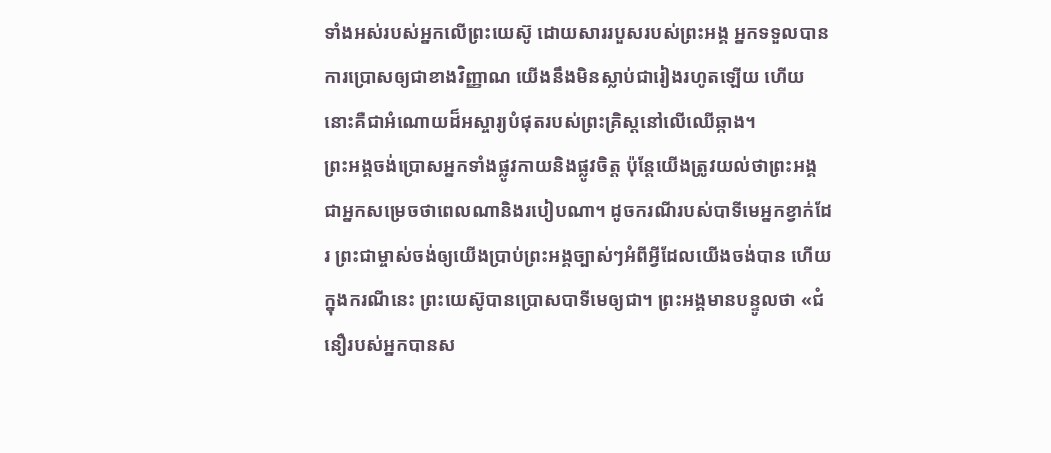ទាំងអស់របស់អ្នកលើព្រះយេស៊ូ ដោយសាររបួសរបស់ព្រះអង្គ អ្នកទទួលបានការប្រោសឲ្យជាខាងវិញ្ញាណ យើងនឹងមិនស្លាប់ជារៀងរហូតឡើយ ហើយនោះគឺជាអំណោយដ៏អស្ចារ្យបំផុតរបស់ព្រះគ្រិស្ដនៅលើឈើឆ្កាង។
ព្រះអង្គចង់ប្រោសអ្នកទាំងផ្លូវកាយនិងផ្លូវចិត្ត ប៉ុន្តែយើងត្រូវយល់ថាព្រះអង្គជាអ្នកសម្រេចថាពេលណានិងរបៀបណា។ ដូចករណីរបស់បាទីមេអ្នកខ្វាក់ដែរ ព្រះជាម្ចាស់ចង់ឲ្យយើងប្រាប់ព្រះអង្គច្បាស់ៗអំពីអ្វីដែលយើងចង់បាន ហើយក្នុងករណីនេះ ព្រះយេស៊ូបានប្រោសបាទីមេឲ្យជា។ ព្រះអង្គមានបន្ទូលថា «ជំនឿរបស់អ្នកបានស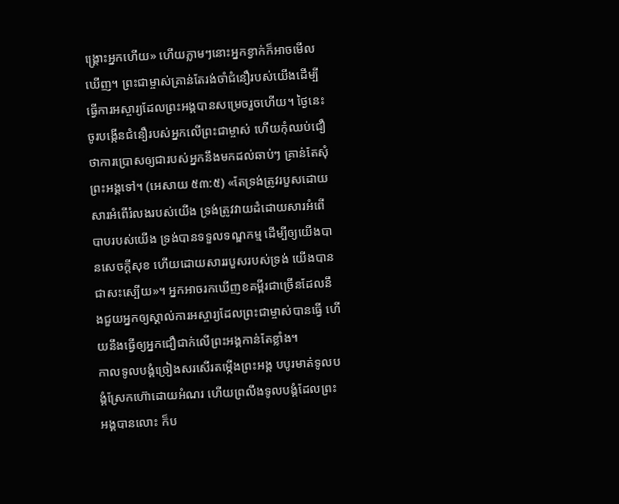ង្គ្រោះអ្នកហើយ» ហើយភ្លាមៗនោះអ្នកខ្វាក់ក៏អាចមើលឃើញ។ ព្រះជាម្ចាស់គ្រាន់តែរង់ចាំជំនឿរបស់យើងដើម្បីធ្វើការអស្ចារ្យដែលព្រះអង្គបានសម្រេចរួចហើយ។ ថ្ងៃនេះ ចូរបង្កើនជំនឿរបស់អ្នកលើព្រះជាម្ចាស់ ហើយកុំឈប់ជឿថាការប្រោសឲ្យជារបស់អ្នកនឹងមកដល់ឆាប់ៗ គ្រាន់តែសុំព្រះអង្គទៅ។ (អេសាយ ៥៣:៥) «តែទ្រង់ត្រូវរបួសដោយសារអំពើរំលងរបស់យើង ទ្រង់ត្រូវវាយដំដោយសារអំពើបាបរបស់យើង ទ្រង់បានទទួលទណ្ឌកម្ម ដើម្បីឲ្យយើងបានសេចក្ដីសុខ ហើយដោយសាររបួសរបស់ទ្រង់ យើងបានជាសះស្បើយ»។ អ្នកអាចរកឃើញខគម្ពីរជាច្រើនដែលនឹងជួយអ្នកឲ្យស្គាល់ការអស្ចារ្យដែលព្រះជាម្ចាស់បានធ្វើ ហើយនឹងធ្វើឲ្យអ្នកជឿជាក់លើព្រះអង្គកាន់តែខ្លាំង។
កាលទូលបង្គំច្រៀងសរសើរតម្កើងព្រះអង្គ បបូរមាត់ទូលបង្គំស្រែកហ៊ោដោយអំណរ ហើយព្រលឹងទូលបង្គំដែលព្រះអង្គបានលោះ ក៏ប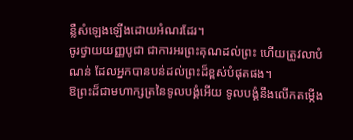ន្លឺសំឡេងឡើងដោយអំណរដែរ។
ចូរថ្វាយយញ្ញបូជា ជាការអរព្រះគុណដល់ព្រះ ហើយត្រូវលាបំណន់ ដែលអ្នកបានបន់ដល់ព្រះដ៏ខ្ពស់បំផុតផង។
ឱព្រះដ៏ជាមហាក្សត្រនៃទូលបង្គំអើយ ទូលបង្គំនឹងលើកតម្កើង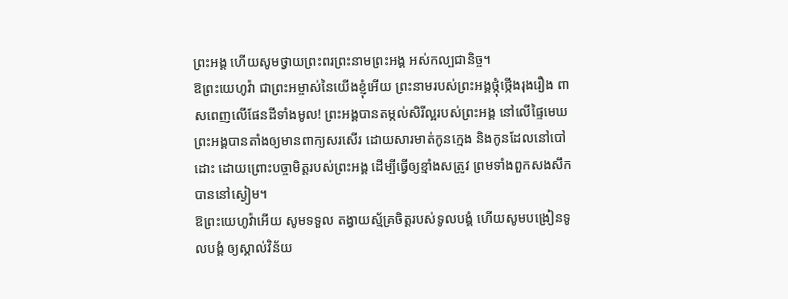ព្រះអង្គ ហើយសូមថ្វាយព្រះពរព្រះនាមព្រះអង្គ អស់កល្បជានិច្ច។
ឱព្រះយេហូវ៉ា ជាព្រះអម្ចាស់នៃយើងខ្ញុំអើយ ព្រះនាមរបស់ព្រះអង្គថ្កុំថ្កើងរុងរឿង ពាសពេញលើផែនដីទាំងមូល! ព្រះអង្គបានតម្កល់សិរីល្អរបស់ព្រះអង្គ នៅលើផ្ទៃមេឃ
ព្រះអង្គបានតាំងឲ្យមានពាក្យសរសើរ ដោយសារមាត់កូនក្មេង និងកូនដែលនៅបៅដោះ ដោយព្រោះបច្ចាមិត្តរបស់ព្រះអង្គ ដើម្បីធ្វើឲ្យខ្មាំងសត្រូវ ព្រមទាំងពួកសងសឹក បាននៅស្ងៀម។
ឱព្រះយេហូវ៉ាអើយ សូមទទួល តង្វាយស្ម័គ្រចិត្តរបស់ទូលបង្គំ ហើយសូមបង្រៀនទូលបង្គំ ឲ្យស្គាល់វិន័យ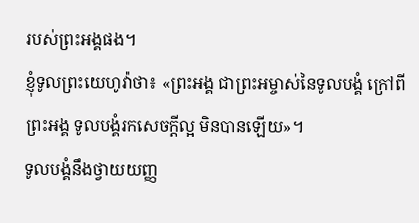របស់ព្រះអង្គផង។
ខ្ញុំទូលព្រះយេហូវ៉ាថា៖ «ព្រះអង្គ ជាព្រះអម្ចាស់នៃទូលបង្គំ ក្រៅពីព្រះអង្គ ទូលបង្គំរកសេចក្ដីល្អ មិនបានឡើយ»។
ទូលបង្គំនឹងថ្វាយយញ្ញ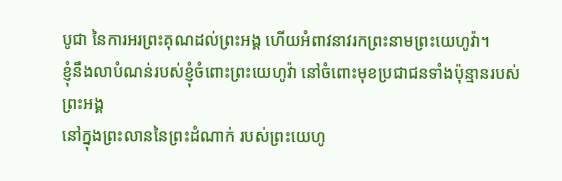បូជា នៃការអរព្រះគុណដល់ព្រះអង្គ ហើយអំពាវនាវរកព្រះនាមព្រះយេហូវ៉ា។
ខ្ញុំនឹងលាបំណន់របស់ខ្ញុំចំពោះព្រះយេហូវ៉ា នៅចំពោះមុខប្រជាជនទាំងប៉ុន្មានរបស់ព្រះអង្គ
នៅក្នុងព្រះលាននៃព្រះដំណាក់ របស់ព្រះយេហូ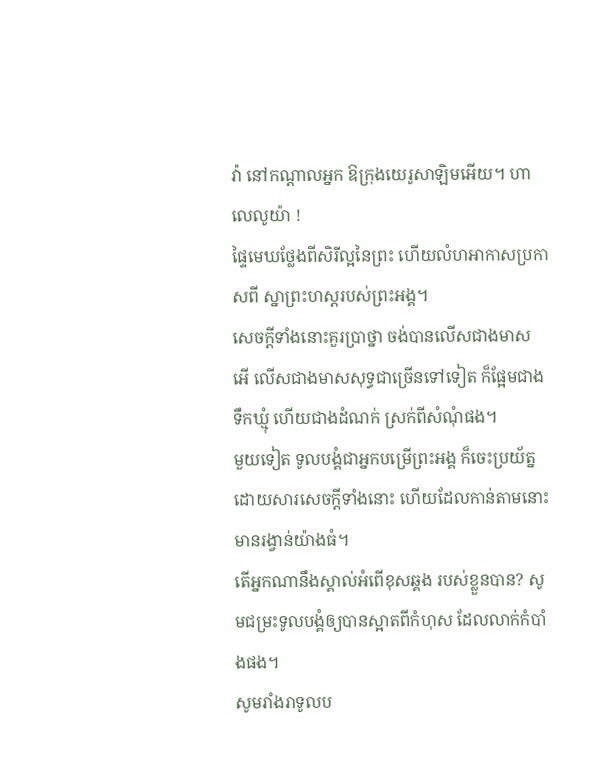វ៉ា នៅកណ្ដាលអ្នក ឱក្រុងយេរូសាឡិមអើយ។ ហាលេលូយ៉ា !
ផ្ទៃមេឃថ្លែងពីសិរីល្អនៃព្រះ ហើយលំហអាកាសប្រកាសពី ស្នាព្រះហស្តរបស់ព្រះអង្គ។
សេចក្ដីទាំងនោះគួរប្រាថ្នា ចង់បានលើសជាងមាស អើ លើសជាងមាសសុទ្ធជាច្រើនទៅទៀត ក៏ផ្អែមជាងទឹកឃ្មុំ ហើយជាងដំណក់ ស្រក់ពីសំណុំផង។
មួយទៀត ទូលបង្គំជាអ្នកបម្រើព្រះអង្គ ក៏ចេះប្រយ័ត្ន ដោយសារសេចក្ដីទាំងនោះ ហើយដែលកាន់តាមនោះមានរង្វាន់យ៉ាងធំ។
តើអ្នកណានឹងស្គាល់អំពើខុសឆ្គង របស់ខ្លួនបាន? សូមជម្រះទូលបង្គំឲ្យបានស្អាតពីកំហុស ដែលលាក់កំបាំងផង។
សូមរាំងរាទូលប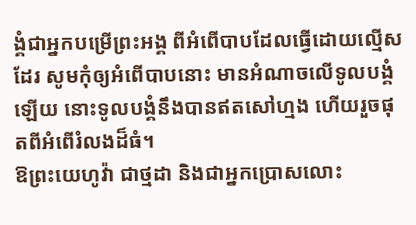ង្គំជាអ្នកបម្រើព្រះអង្គ ពីអំពើបាបដែលធ្វើដោយល្មើស ដែរ សូមកុំឲ្យអំពើបាបនោះ មានអំណាចលើទូលបង្គំឡើយ នោះទូលបង្គំនឹងបានឥតសៅហ្មង ហើយរួចផុតពីអំពើរំលងដ៏ធំ។
ឱព្រះយេហូវ៉ា ជាថ្មដា និងជាអ្នកប្រោសលោះ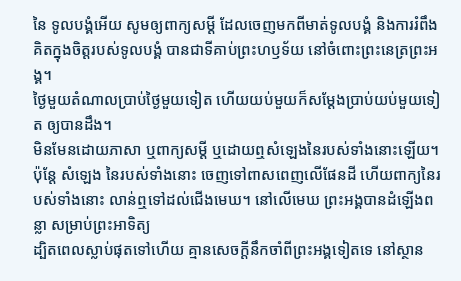នៃ ទូលបង្គំអើយ សូមឲ្យពាក្យសម្ដី ដែលចេញមកពីមាត់ទូលបង្គំ និងការរំពឹងគិតក្នុងចិត្តរបស់ទូលបង្គំ បានជាទីគាប់ព្រះហឫទ័យ នៅចំពោះព្រះនេត្រព្រះអង្គ។
ថ្ងៃមួយតំណាលប្រាប់ថ្ងៃមួយទៀត ហើយយប់មួយក៏សម្ដែងប្រាប់យប់មួយទៀត ឲ្យបានដឹង។
មិនមែនដោយភាសា ឬពាក្យសម្ដី ឬដោយឮសំឡេងនៃរបស់ទាំងនោះឡើយ។
ប៉ុន្តែ សំឡេង នៃរបស់ទាំងនោះ ចេញទៅពាសពេញលើផែនដី ហើយពាក្យនៃរបស់ទាំងនោះ លាន់ឮទៅដល់ជើងមេឃ។ នៅលើមេឃ ព្រះអង្គបានដំឡើងពន្លា សម្រាប់ព្រះអាទិត្យ
ដ្បិតពេលស្លាប់ផុតទៅហើយ គ្មានសេចក្ដីនឹកចាំពីព្រះអង្គទៀតទេ នៅស្ថាន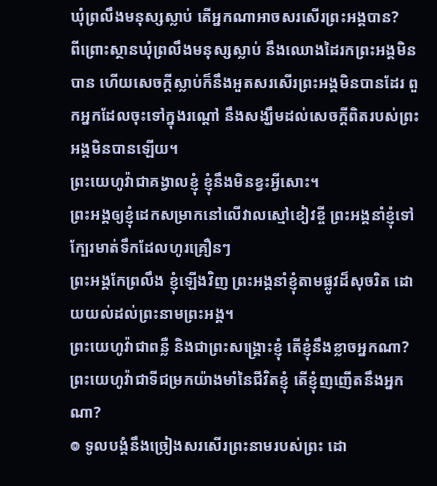ឃុំព្រលឹងមនុស្សស្លាប់ តើអ្នកណាអាចសរសើរព្រះអង្គបាន?
ពីព្រោះស្ថានឃុំព្រលឹងមនុស្សស្លាប់ នឹងឈោងដៃរកព្រះអង្គមិនបាន ហើយសេចក្ដីស្លាប់ក៏នឹងអួតសរសើរព្រះអង្គមិនបានដែរ ពួកអ្នកដែលចុះទៅក្នុងរណ្តៅ នឹងសង្ឃឹមដល់សេចក្ដីពិតរបស់ព្រះអង្គមិនបានឡើយ។
ព្រះយេហូវ៉ាជាគង្វាលខ្ញុំ ខ្ញុំនឹងមិនខ្វះអ្វីសោះ។
ព្រះអង្គឲ្យខ្ញុំដេកសម្រាកនៅលើវាលស្មៅខៀវខ្ចី ព្រះអង្គនាំខ្ញុំទៅក្បែរមាត់ទឹកដែលហូរគ្រឿនៗ
ព្រះអង្គកែព្រលឹង ខ្ញុំឡើងវិញ ព្រះអង្គនាំខ្ញុំតាមផ្លូវដ៏សុចរិត ដោយយល់ដល់ព្រះនាមព្រះអង្គ។
ព្រះយេហូវ៉ាជាពន្លឺ និងជាព្រះសង្គ្រោះខ្ញុំ តើខ្ញុំនឹងខ្លាចអ្នកណា? ព្រះយេហូវ៉ាជាទីជម្រកយ៉ាងមាំនៃជីវិតខ្ញុំ តើខ្ញុំញញើតនឹងអ្នកណា?
៙ ទូលបង្គំនឹងច្រៀងសរសើរព្រះនាមរបស់ព្រះ ដោ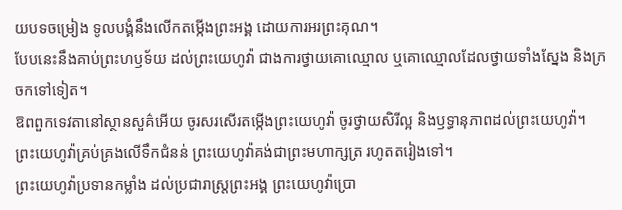យបទចម្រៀង ទូលបង្គំនឹងលើកតម្កើងព្រះអង្គ ដោយការអរព្រះគុណ។
បែបនេះនឹងគាប់ព្រះហឫទ័យ ដល់ព្រះយេហូវ៉ា ជាងការថ្វាយគោឈ្មោល ឬគោឈ្មោលដែលថ្វាយទាំងស្នែង និងក្រចកទៅទៀត។
ឱពពួកទេវតានៅស្ថានសួគ៌អើយ ចូរសរសើរតម្កើងព្រះយេហូវ៉ា ចូរថ្វាយសិរីល្អ និងឫទ្ធានុភាពដល់ព្រះយេហូវ៉ា។
ព្រះយេហូវ៉ាគ្រប់គ្រងលើទឹកជំនន់ ព្រះយេហូវ៉ាគង់ជាព្រះមហាក្សត្រ រហូតតរៀងទៅ។
ព្រះយេហូវ៉ាប្រទានកម្លាំង ដល់ប្រជារាស្ត្រព្រះអង្គ ព្រះយេហូវ៉ាប្រោ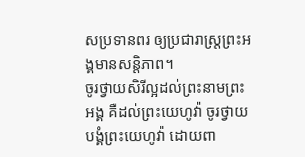សប្រទានពរ ឲ្យប្រជារាស្ត្រព្រះអង្គមានសន្ដិភាព។
ចូរថ្វាយសិរីល្អដល់ព្រះនាមព្រះអង្គ គឺដល់ព្រះយេហូវ៉ា ចូរថ្វាយបង្គំព្រះយេហូវ៉ា ដោយពា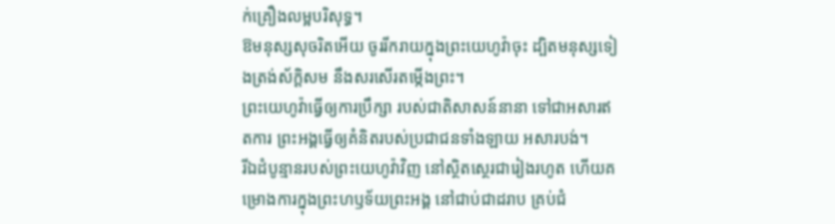ក់គ្រឿងលម្អបរិសុទ្ធ។
ឱមនុស្សសុចរិតអើយ ចូររីករាយក្នុងព្រះយេហូវ៉ាចុះ ដ្បិតមនុស្សទៀងត្រង់ស័ក្ដិសម នឹងសរសើរតម្កើងព្រះ។
ព្រះយេហូវ៉ាធ្វើឲ្យការប្រឹក្សា របស់ជាតិសាសន៍នានា ទៅជាអសារឥតការ ព្រះអង្គធ្វើឲ្យគំនិតរបស់ប្រជាជនទាំងឡាយ អសារបង់។
រីឯដំបូន្មានរបស់ព្រះយេហូវ៉ាវិញ នៅស្ថិតស្ថេរជារៀងរហូត ហើយគម្រោងការក្នុងព្រះហឫទ័យព្រះអង្គ នៅជាប់ជាដរាប គ្រប់ជំ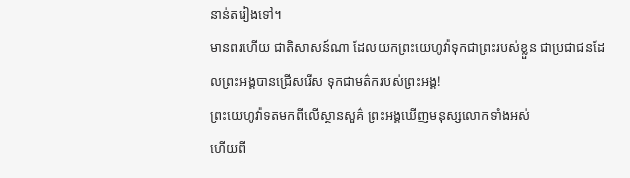នាន់តរៀងទៅ។
មានពរហើយ ជាតិសាសន៍ណា ដែលយកព្រះយេហូវ៉ាទុកជាព្រះរបស់ខ្លួន ជាប្រជាជនដែលព្រះអង្គបានជ្រើសរើស ទុកជាមត៌ករបស់ព្រះអង្គ!
ព្រះយេហូវ៉ាទតមកពីលើស្ថានសួគ៌ ព្រះអង្គឃើញមនុស្សលោកទាំងអស់
ហើយពី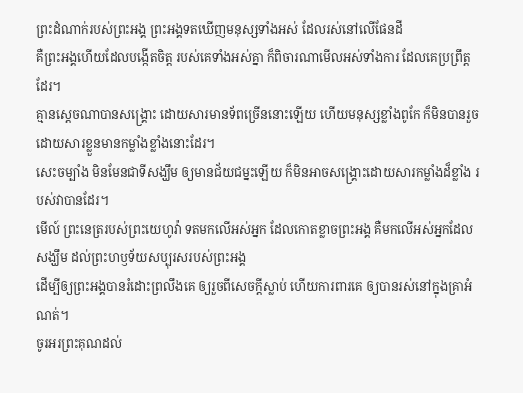ព្រះដំណាក់របស់ព្រះអង្គ ព្រះអង្គទតឃើញមនុស្សទាំងអស់ ដែលរស់នៅលើផែនដី
គឺព្រះអង្គហើយដែលបង្កើតចិត្ត របស់គេទាំងអស់គ្នា ក៏ពិចារណាមើលអស់ទាំងការ ដែលគេប្រព្រឹត្តដែរ។
គ្មានស្តេចណាបានសង្គ្រោះ ដោយសារមានទ័ពច្រើននោះឡើយ ហើយមនុស្សខ្លាំងពូកែ ក៏មិនបានរួច ដោយសារខ្លួនមានកម្លាំងខ្លាំងនោះដែរ។
សេះចម្បាំង មិនមែនជាទីសង្ឃឹម ឲ្យមានជ័យជម្នះឡើយ ក៏មិនអាចសង្គ្រោះដោយសារកម្លាំងដ៏ខ្លាំង របស់វាបានដែរ។
មើល៍ ព្រះនេត្ររបស់ព្រះយេហូវ៉ា ទតមកលើអស់អ្នក ដែលកោតខ្លាចព្រះអង្គ គឺមកលើអស់អ្នកដែលសង្ឃឹម ដល់ព្រះហឫទ័យសប្បុរសរបស់ព្រះអង្គ
ដើម្បីឲ្យព្រះអង្គបានរំដោះព្រលឹងគេ ឲ្យរួចពីសេចក្ដីស្លាប់ ហើយការពារគេ ឲ្យបានរស់នៅក្នុងគ្រាអំណត់។
ចូរអរព្រះគុណដល់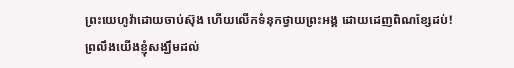ព្រះយេហូវ៉ាដោយចាប់ស៊ុង ហើយលើកទំនុកថ្វាយព្រះអង្គ ដោយដេញពិណខ្សែដប់!
ព្រលឹងយើងខ្ញុំសង្ឃឹមដល់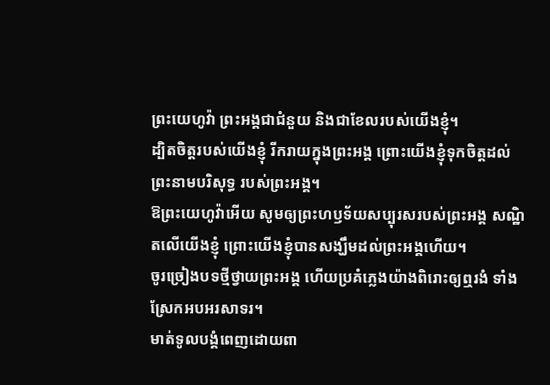ព្រះយេហូវ៉ា ព្រះអង្គជាជំនួយ និងជាខែលរបស់យើងខ្ញុំ។
ដ្បិតចិត្តរបស់យើងខ្ញុំ រីករាយក្នុងព្រះអង្គ ព្រោះយើងខ្ញុំទុកចិត្តដល់ព្រះនាមបរិសុទ្ធ របស់ព្រះអង្គ។
ឱព្រះយេហូវ៉ាអើយ សូមឲ្យព្រះហឫទ័យសប្បុរសរបស់ព្រះអង្គ សណ្ឋិតលើយើងខ្ញុំ ព្រោះយើងខ្ញុំបានសង្ឃឹមដល់ព្រះអង្គហើយ។
ចូរច្រៀងបទថ្មីថ្វាយព្រះអង្គ ហើយប្រគំភ្លេងយ៉ាងពិរោះឲ្យឮរងំ ទាំងស្រែកអបអរសាទរ។
មាត់ទូលបង្គំពេញដោយពា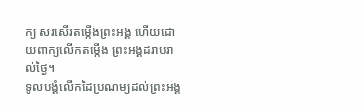ក្យ សរសើរតម្កើងព្រះអង្គ ហើយដោយពាក្យលើកតម្កើង ព្រះអង្គដរាបរាល់ថ្ងៃ។
ទូលបង្គំលើកដៃប្រណម្យដល់ព្រះអង្គ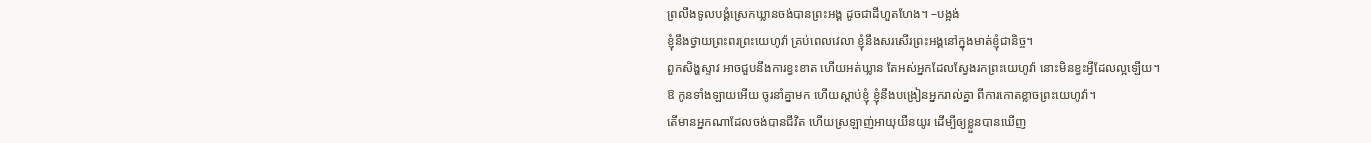ព្រលឹងទូលបង្គំស្រេកឃ្លានចង់បានព្រះអង្គ ដូចជាដីហួតហែង។ –បង្អង់
ខ្ញុំនឹងថ្វាយព្រះពរព្រះយេហូវ៉ា គ្រប់ពេលវេលា ខ្ញុំនឹងសរសើរព្រះអង្គនៅក្នុងមាត់ខ្ញុំជានិច្ច។
ពួកសិង្ហស្ទាវ អាចជួបនឹងការខ្វះខាត ហើយអត់ឃ្លាន តែអស់អ្នកដែលស្វែងរកព្រះយេហូវ៉ា នោះមិនខ្វះអ្វីដែលល្អឡើយ។
ឱ កូនទាំងឡាយអើយ ចូរនាំគ្នាមក ហើយស្តាប់ខ្ញុំ ខ្ញុំនឹងបង្រៀនអ្នករាល់គ្នា ពីការកោតខ្លាចព្រះយេហូវ៉ា។
តើមានអ្នកណាដែលចង់បានជីវិត ហើយស្រឡាញ់អាយុយឺនយូរ ដើម្បីឲ្យខ្លួនបានឃើញ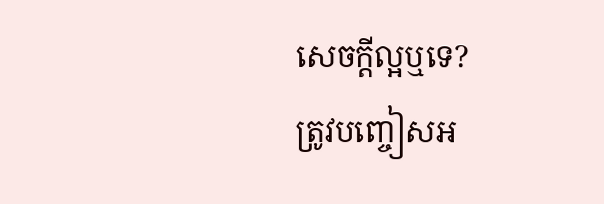សេចក្ដីល្អឬទេ?
ត្រូវបញ្ចៀសអ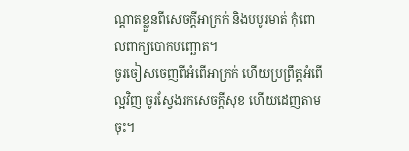ណ្ដាតខ្លួនពីសេចក្ដីអាក្រក់ និងបបូរមាត់ កុំពោលពាក្យបោកបញ្ឆោត។
ចូរចៀសចេញពីអំពើអាក្រក់ ហើយប្រព្រឹត្តអំពើល្អវិញ ចូរស្វែងរកសេចក្ដីសុខ ហើយដេញតាមចុះ។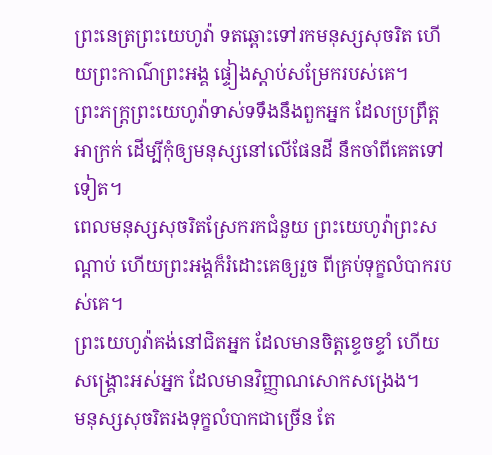ព្រះនេត្រព្រះយេហូវ៉ា ទតឆ្ពោះទៅរកមនុស្សសុចរិត ហើយព្រះកាណ៌ព្រះអង្គ ផ្ទៀងស្តាប់សម្រែករបស់គេ។
ព្រះភក្ត្រព្រះយេហូវ៉ាទាស់ទទឹងនឹងពួកអ្នក ដែលប្រព្រឹត្តអាក្រក់ ដើម្បីកុំឲ្យមនុស្សនៅលើផែនដី នឹកចាំពីគេតទៅទៀត។
ពេលមនុស្សសុចរិតស្រែករកជំនួយ ព្រះយេហូវ៉ាព្រះសណ្ដាប់ ហើយព្រះអង្គក៏រំដោះគេឲ្យរួច ពីគ្រប់ទុក្ខលំបាករបស់គេ។
ព្រះយេហូវ៉ាគង់នៅជិតអ្នក ដែលមានចិត្តខ្ទេចខ្ទាំ ហើយសង្គ្រោះអស់អ្នក ដែលមានវិញ្ញាណសោកសង្រេង។
មនុស្សសុចរិតរងទុក្ខលំបាកជាច្រើន តែ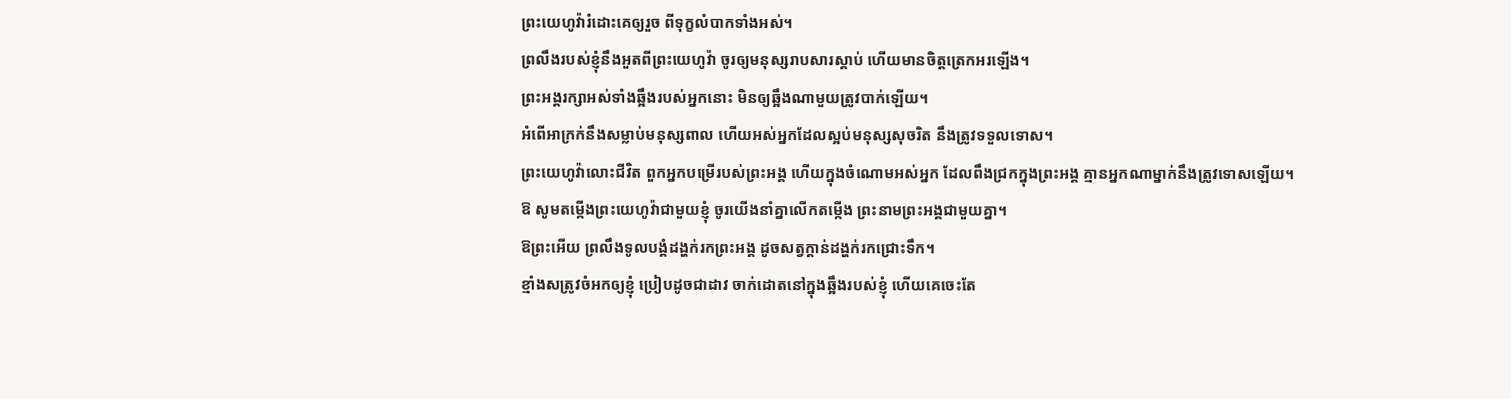ព្រះយេហូវ៉ារំដោះគេឲ្យរួច ពីទុក្ខលំបាកទាំងអស់។
ព្រលឹងរបស់ខ្ញុំនឹងអួតពីព្រះយេហូវ៉ា ចូរឲ្យមនុស្សរាបសារស្ដាប់ ហើយមានចិត្តត្រេកអរឡើង។
ព្រះអង្គរក្សាអស់ទាំងឆ្អឹងរបស់អ្នកនោះ មិនឲ្យឆ្អឹងណាមួយត្រូវបាក់ឡើយ។
អំពើអាក្រក់នឹងសម្លាប់មនុស្សពាល ហើយអស់អ្នកដែលស្អប់មនុស្សសុចរិត នឹងត្រូវទទួលទោស។
ព្រះយេហូវ៉ាលោះជីវិត ពួកអ្នកបម្រើរបស់ព្រះអង្គ ហើយក្នុងចំណោមអស់អ្នក ដែលពឹងជ្រកក្នុងព្រះអង្គ គ្មានអ្នកណាម្នាក់នឹងត្រូវទោសឡើយ។
ឱ សូមតម្កើងព្រះយេហូវ៉ាជាមួយខ្ញុំ ចូរយើងនាំគ្នាលើកតម្កើង ព្រះនាមព្រះអង្គជាមួយគ្នា។
ឱព្រះអើយ ព្រលឹងទូលបង្គំដង្ហក់រកព្រះអង្គ ដូចសត្វក្តាន់ដង្ហក់រកជ្រោះទឹក។
ខ្មាំងសត្រូវចំអកឲ្យខ្ញុំ ប្រៀបដូចជាដាវ ចាក់ដោតនៅក្នុងឆ្អឹងរបស់ខ្ញុំ ហើយគេចេះតែ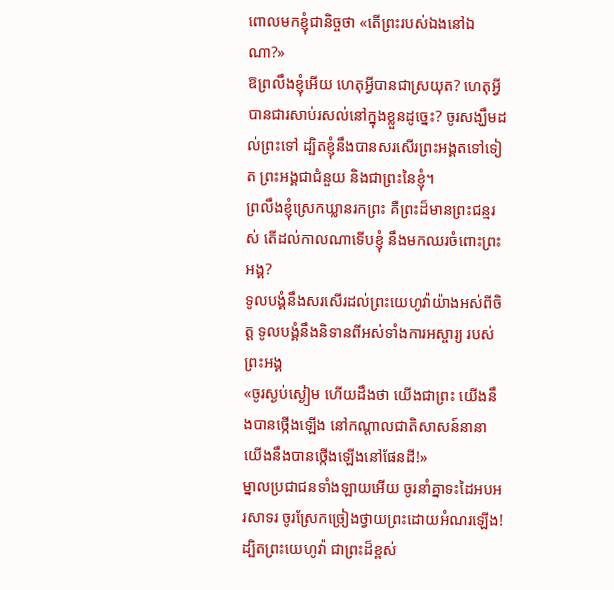ពោលមកខ្ញុំជានិច្ចថា «តើព្រះរបស់ឯងនៅឯណា?»
ឱព្រលឹងខ្ញុំអើយ ហេតុអ្វីបានជាស្រយុត? ហេតុអ្វីបានជារសាប់រសល់នៅក្នុងខ្លួនដូច្នេះ? ចូរសង្ឃឹមដល់ព្រះទៅ ដ្បិតខ្ញុំនឹងបានសរសើរព្រះអង្គតទៅទៀត ព្រះអង្គជាជំនួយ និងជាព្រះនៃខ្ញុំ។
ព្រលឹងខ្ញុំស្រេកឃ្លានរកព្រះ គឺព្រះដ៏មានព្រះជន្មរស់ តើដល់កាលណាទើបខ្ញុំ នឹងមកឈរចំពោះព្រះអង្គ?
ទូលបង្គំនឹងសរសើរដល់ព្រះយេហូវ៉ាយ៉ាងអស់ពីចិត្ត ទូលបង្គំនឹងនិទានពីអស់ទាំងការអស្ចារ្យ របស់ព្រះអង្គ
«ចូរស្ងប់ស្ងៀម ហើយដឹងថា យើងជាព្រះ យើងនឹងបានថ្កើងឡើង នៅកណ្ដាលជាតិសាសន៍នានា យើងនឹងបានថ្កើងឡើងនៅផែនដី!»
ម្នាលប្រជាជនទាំងឡាយអើយ ចូរនាំគ្នាទះដៃអបអរសាទរ ចូរស្រែកច្រៀងថ្វាយព្រះដោយអំណរឡើង!
ដ្បិតព្រះយេហូវ៉ា ជាព្រះដ៏ខ្ពស់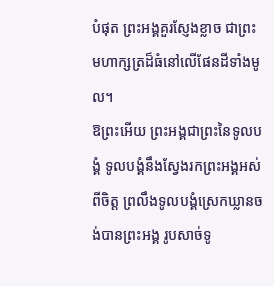បំផុត ព្រះអង្គគួរស្ញែងខ្លាច ជាព្រះមហាក្សត្រដ៏ធំនៅលើផែនដីទាំងមូល។
ឱព្រះអើយ ព្រះអង្គជាព្រះនៃទូលបង្គំ ទូលបង្គំនឹងស្វែងរកព្រះអង្គអស់ពីចិត្ត ព្រលឹងទូលបង្គំស្រេកឃ្លានចង់បានព្រះអង្គ រូបសាច់ទូ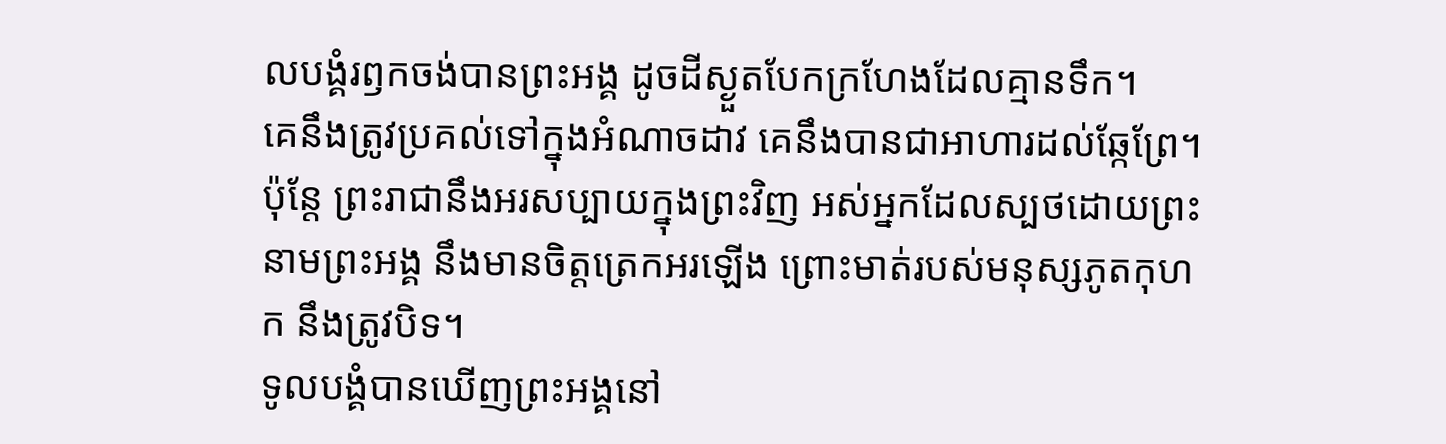លបង្គំរឭកចង់បានព្រះអង្គ ដូចដីស្ងួតបែកក្រហែងដែលគ្មានទឹក។
គេនឹងត្រូវប្រគល់ទៅក្នុងអំណាចដាវ គេនឹងបានជាអាហារដល់ឆ្កែព្រែ។
ប៉ុន្តែ ព្រះរាជានឹងអរសប្បាយក្នុងព្រះវិញ អស់អ្នកដែលស្បថដោយព្រះនាមព្រះអង្គ នឹងមានចិត្តត្រេកអរឡើង ព្រោះមាត់របស់មនុស្សភូតកុហក នឹងត្រូវបិទ។
ទូលបង្គំបានឃើញព្រះអង្គនៅ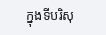ក្នុងទីបរិសុ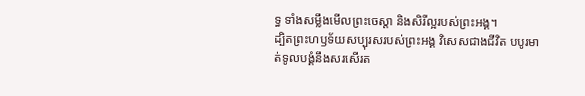ទ្ធ ទាំងសម្លឹងមើលព្រះចេស្ដា និងសិរីល្អរបស់ព្រះអង្គ។
ដ្បិតព្រះហឫទ័យសប្បុរសរបស់ព្រះអង្គ វិសេសជាងជីវិត បបូរមាត់ទូលបង្គំនឹងសរសើរត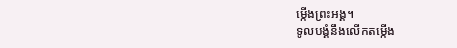ម្កើងព្រះអង្គ។
ទូលបង្គំនឹងលើកតម្កើង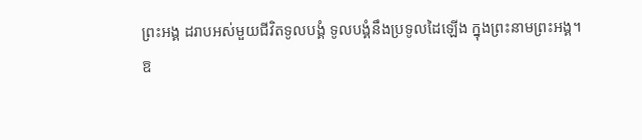ព្រះអង្គ ដរាបអស់មួយជីវិតទូលបង្គំ ទូលបង្គំនឹងប្រទូលដៃឡើង ក្នុងព្រះនាមព្រះអង្គ។
ឱ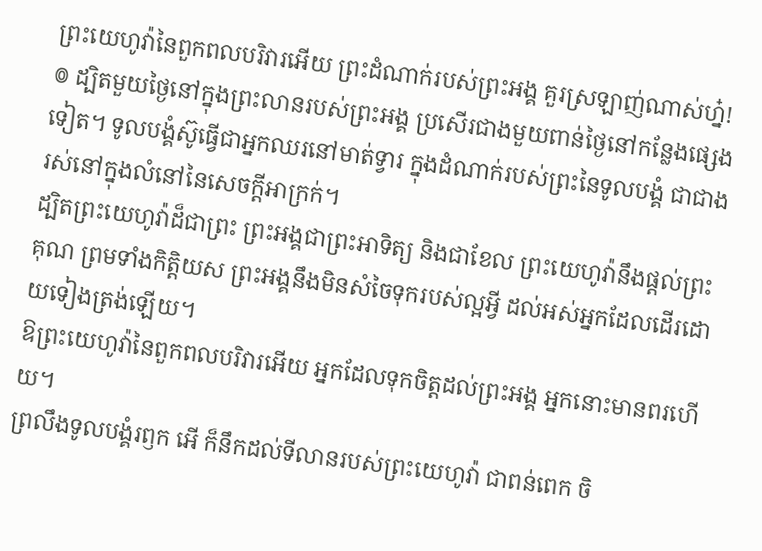ព្រះយេហូវ៉ានៃពួកពលបរិវារអើយ ព្រះដំណាក់របស់ព្រះអង្គ គួរស្រឡាញ់ណាស់ហ្ន៎!
៙ ដ្បិតមួយថ្ងៃនៅក្នុងព្រះលានរបស់ព្រះអង្គ ប្រសើរជាងមួយពាន់ថ្ងៃនៅកន្លែងផ្សេងទៀត។ ទូលបង្គំស៊ូធ្វើជាអ្នកឈរនៅមាត់ទ្វារ ក្នុងដំណាក់របស់ព្រះនៃទូលបង្គំ ជាជាងរស់នៅក្នុងលំនៅនៃសេចក្ដីអាក្រក់។
ដ្បិតព្រះយេហូវ៉ាដ៏ជាព្រះ ព្រះអង្គជាព្រះអាទិត្យ និងជាខែល ព្រះយេហូវ៉ានឹងផ្តល់ព្រះគុណ ព្រមទាំងកិត្តិយស ព្រះអង្គនឹងមិនសំចៃទុករបស់ល្អអ្វី ដល់អស់អ្នកដែលដើរដោយទៀងត្រង់ឡើយ។
ឱព្រះយេហូវ៉ានៃពួកពលបរិវារអើយ អ្នកដែលទុកចិត្តដល់ព្រះអង្គ អ្នកនោះមានពរហើយ។
ព្រលឹងទូលបង្គំរឭក អើ ក៏នឹកដល់ទីលានរបស់ព្រះយេហូវ៉ា ជាពន់ពេក ចិ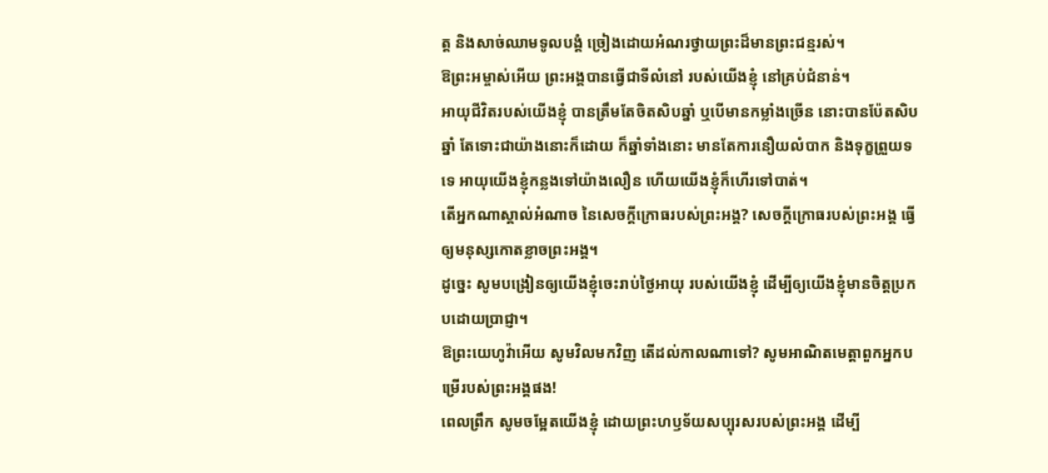ត្ត និងសាច់ឈាមទូលបង្គំ ច្រៀងដោយអំណរថ្វាយព្រះដ៏មានព្រះជន្មរស់។
ឱព្រះអម្ចាស់អើយ ព្រះអង្គបានធ្វើជាទីលំនៅ របស់យើងខ្ញុំ នៅគ្រប់ជំនាន់។
អាយុជីវិតរបស់យើងខ្ញុំ បានត្រឹមតែចិតសិបឆ្នាំ ឬបើមានកម្លាំងច្រើន នោះបានប៉ែតសិបឆ្នាំ តែទោះជាយ៉ាងនោះក៏ដោយ ក៏ឆ្នាំទាំងនោះ មានតែការនឿយលំបាក និងទុក្ខព្រួយទទេ អាយុយើងខ្ញុំកន្លងទៅយ៉ាងលឿន ហើយយើងខ្ញុំក៏ហើរទៅបាត់។
តើអ្នកណាស្គាល់អំណាច នៃសេចក្ដីក្រោធរបស់ព្រះអង្គ? សេចក្ដីក្រោធរបស់ព្រះអង្គ ធ្វើឲ្យមនុស្សកោតខ្លាចព្រះអង្គ។
ដូច្នេះ សូមបង្រៀនឲ្យយើងខ្ញុំចេះរាប់ថ្ងៃអាយុ របស់យើងខ្ញុំ ដើម្បីឲ្យយើងខ្ញុំមានចិត្តប្រកបដោយប្រាជ្ញា។
ឱព្រះយេហូវ៉ាអើយ សូមវិលមកវិញ តើដល់កាលណាទៅ? សូមអាណិតមេត្តាពួកអ្នកបម្រើរបស់ព្រះអង្គផង!
ពេលព្រឹក សូមចម្អែតយើងខ្ញុំ ដោយព្រះហឫទ័យសប្បុរសរបស់ព្រះអង្គ ដើម្បី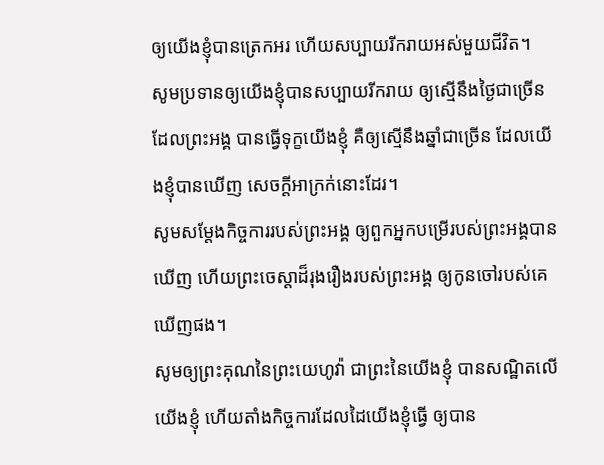ឲ្យយើងខ្ញុំបានត្រេកអរ ហើយសប្បាយរីករាយអស់មួយជីវិត។
សូមប្រទានឲ្យយើងខ្ញុំបានសប្បាយរីករាយ ឲ្យស្មើនឹងថ្ងៃជាច្រើនដែលព្រះអង្គ បានធ្វើទុក្ខយើងខ្ញុំ គឺឲ្យស្មើនឹងឆ្នាំជាច្រើន ដែលយើងខ្ញុំបានឃើញ សេចក្ដីអាក្រក់នោះដែរ។
សូមសម្ដែងកិច្ចការរបស់ព្រះអង្គ ឲ្យពួកអ្នកបម្រើរបស់ព្រះអង្គបានឃើញ ហើយព្រះចេស្ដាដ៏រុងរឿងរបស់ព្រះអង្គ ឲ្យកូនចៅរបស់គេឃើញផង។
សូមឲ្យព្រះគុណនៃព្រះយេហូវ៉ា ជាព្រះនៃយើងខ្ញុំ បានសណ្ឋិតលើយើងខ្ញុំ ហើយតាំងកិច្ចការដែលដៃយើងខ្ញុំធ្វើ ឲ្យបាន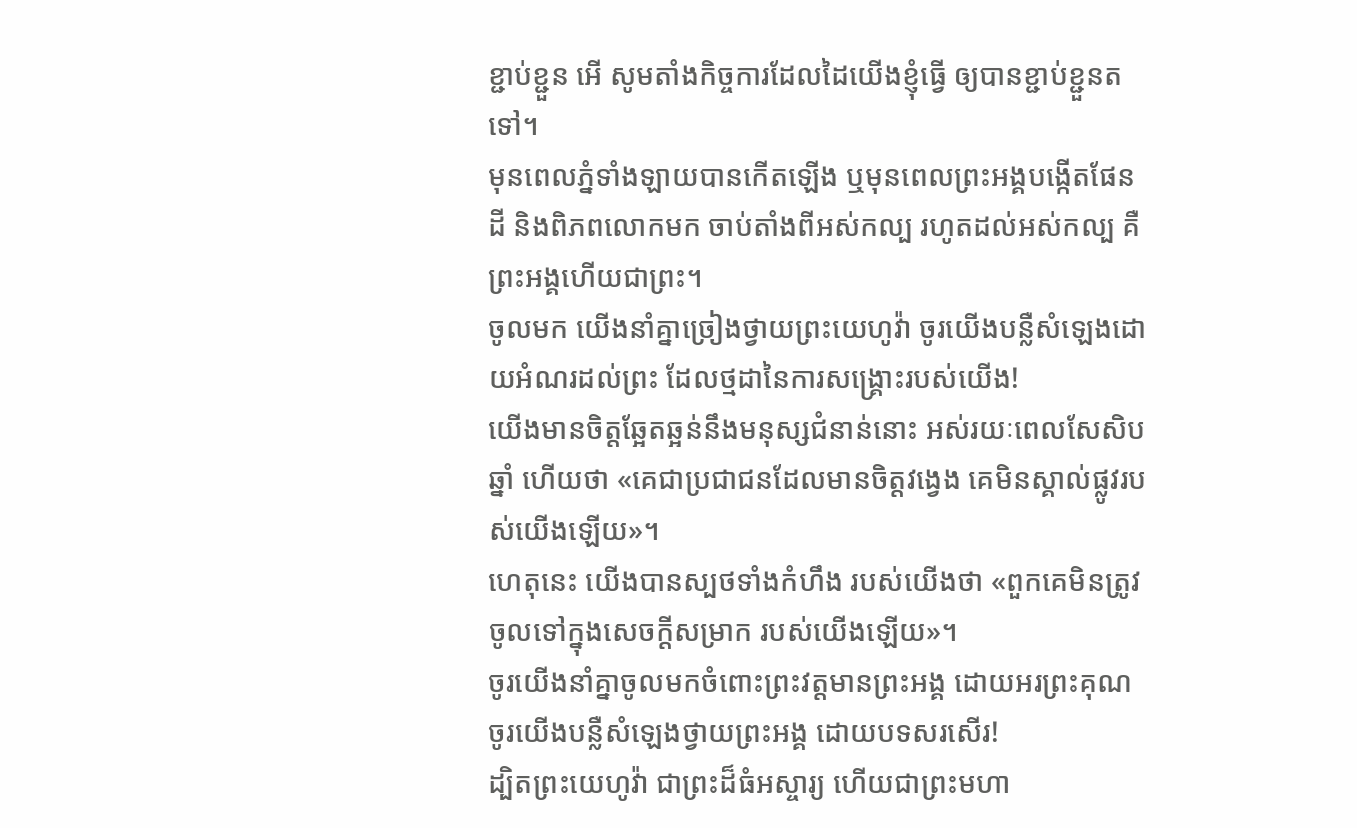ខ្ជាប់ខ្ជួន អើ សូមតាំងកិច្ចការដែលដៃយើងខ្ញុំធ្វើ ឲ្យបានខ្ជាប់ខ្ជួនតទៅ។
មុនពេលភ្នំទាំងឡាយបានកើតឡើង ឬមុនពេលព្រះអង្គបង្កើតផែនដី និងពិភពលោកមក ចាប់តាំងពីអស់កល្ប រហូតដល់អស់កល្ប គឺព្រះអង្គហើយជាព្រះ។
ចូលមក យើងនាំគ្នាច្រៀងថ្វាយព្រះយេហូវ៉ា ចូរយើងបន្លឺសំឡេងដោយអំណរដល់ព្រះ ដែលថ្មដានៃការសង្គ្រោះរបស់យើង!
យើងមានចិត្តឆ្អែតឆ្អន់នឹងមនុស្សជំនាន់នោះ អស់រយៈពេលសែសិបឆ្នាំ ហើយថា «គេជាប្រជាជនដែលមានចិត្តវង្វេង គេមិនស្គាល់ផ្លូវរបស់យើងឡើយ»។
ហេតុនេះ យើងបានស្បថទាំងកំហឹង របស់យើងថា «ពួកគេមិនត្រូវចូលទៅក្នុងសេចក្ដីសម្រាក របស់យើងឡើយ»។
ចូរយើងនាំគ្នាចូលមកចំពោះព្រះវត្តមានព្រះអង្គ ដោយអរព្រះគុណ ចូរយើងបន្លឺសំឡេងថ្វាយព្រះអង្គ ដោយបទសរសើរ!
ដ្បិតព្រះយេហូវ៉ា ជាព្រះដ៏ធំអស្ចារ្យ ហើយជាព្រះមហា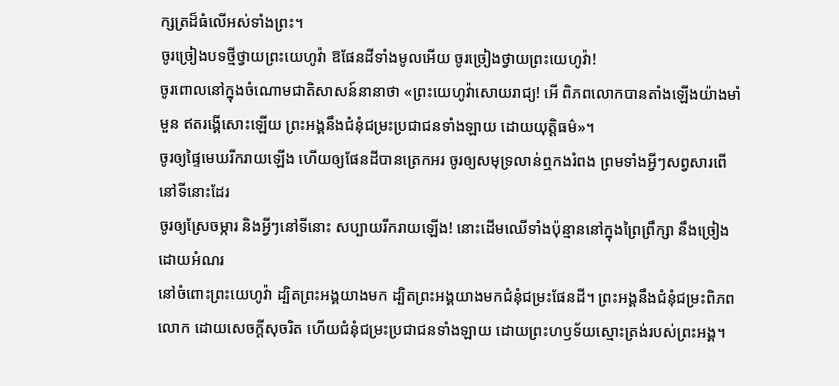ក្សត្រដ៏ធំលើអស់ទាំងព្រះ។
ចូរច្រៀងបទថ្មីថ្វាយព្រះយេហូវ៉ា ឱផែនដីទាំងមូលអើយ ចូរច្រៀងថ្វាយព្រះយេហូវ៉ា!
ចូរពោលនៅក្នុងចំណោមជាតិសាសន៍នានាថា «ព្រះយេហូវ៉ាសោយរាជ្យ! អើ ពិភពលោកបានតាំងឡើងយ៉ាងមាំមួន ឥតរង្គើសោះឡើយ ព្រះអង្គនឹងជំនុំជម្រះប្រជាជនទាំងឡាយ ដោយយុត្តិធម៌»។
ចូរឲ្យផ្ទៃមេឃរីករាយឡើង ហើយឲ្យផែនដីបានត្រេកអរ ចូរឲ្យសមុទ្រលាន់ឮកងរំពង ព្រមទាំងអ្វីៗសព្វសារពើនៅទីនោះដែរ
ចូរឲ្យស្រែចម្ការ និងអ្វីៗនៅទីនោះ សប្បាយរីករាយឡើង! នោះដើមឈើទាំងប៉ុន្មាននៅក្នុងព្រៃព្រឹក្សា នឹងច្រៀងដោយអំណរ
នៅចំពោះព្រះយេហូវ៉ា ដ្បិតព្រះអង្គយាងមក ដ្បិតព្រះអង្គយាងមកជំនុំជម្រះផែនដី។ ព្រះអង្គនឹងជំនុំជម្រះពិភពលោក ដោយសេចក្ដីសុចរិត ហើយជំនុំជម្រះប្រជាជនទាំងឡាយ ដោយព្រះហឫទ័យស្មោះត្រង់របស់ព្រះអង្គ។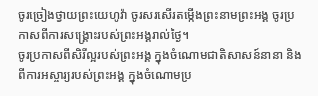ចូរច្រៀងថ្វាយព្រះយេហូវ៉ា ចូរសរសើរតម្កើងព្រះនាមព្រះអង្គ ចូរប្រកាសពីការសង្គ្រោះរបស់ព្រះអង្គរាល់ថ្ងៃ។
ចូរប្រកាសពីសិរីល្អរបស់ព្រះអង្គ ក្នុងចំណោមជាតិសាសន៍នានា និងពីការអស្ចារ្យរបស់ព្រះអង្គ ក្នុងចំណោមប្រ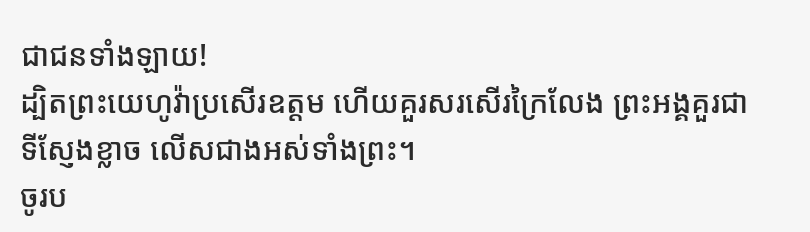ជាជនទាំងឡាយ!
ដ្បិតព្រះយេហូវ៉ាប្រសើរឧត្តម ហើយគួរសរសើរក្រៃលែង ព្រះអង្គគួរជាទីស្ញែងខ្លាច លើសជាងអស់ទាំងព្រះ។
ចូរប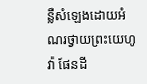ន្លឺសំឡេងដោយអំណរថ្វាយព្រះយេហូវ៉ា ផែនដី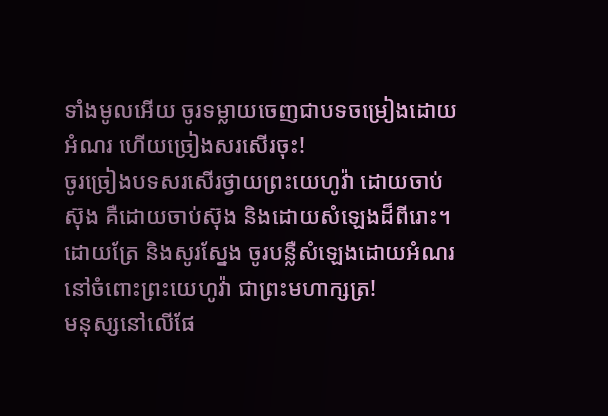ទាំងមូលអើយ ចូរទម្លាយចេញជាបទចម្រៀងដោយអំណរ ហើយច្រៀងសរសើរចុះ!
ចូរច្រៀងបទសរសើរថ្វាយព្រះយេហូវ៉ា ដោយចាប់ស៊ុង គឺដោយចាប់ស៊ុង និងដោយសំឡេងដ៏ពីរោះ។
ដោយត្រែ និងសូរស្នែង ចូរបន្លឺសំឡេងដោយអំណរ នៅចំពោះព្រះយេហូវ៉ា ជាព្រះមហាក្សត្រ!
មនុស្សនៅលើផែ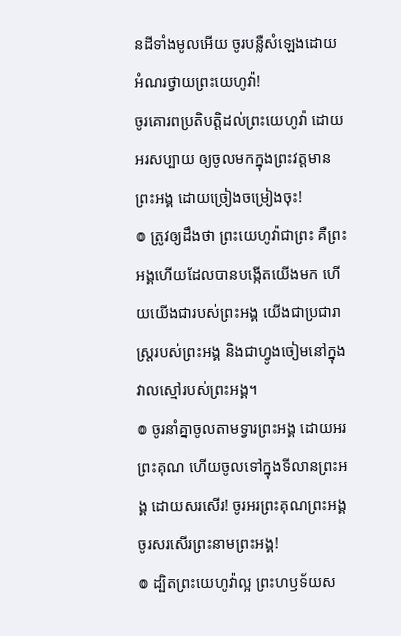នដីទាំងមូលអើយ ចូរបន្លឺសំឡេងដោយអំណរថ្វាយព្រះយេហូវ៉ា!
ចូរគោរពប្រតិបត្តិដល់ព្រះយេហូវ៉ា ដោយអរសប្បាយ ឲ្យចូលមកក្នុងព្រះវត្តមានព្រះអង្គ ដោយច្រៀងចម្រៀងចុះ!
៙ ត្រូវឲ្យដឹងថា ព្រះយេហូវ៉ាជាព្រះ គឺព្រះអង្គហើយដែលបានបង្កើតយើងមក ហើយយើងជារបស់ព្រះអង្គ យើងជាប្រជារាស្ត្ររបស់ព្រះអង្គ និងជាហ្វូងចៀមនៅក្នុងវាលស្មៅរបស់ព្រះអង្គ។
៙ ចូរនាំគ្នាចូលតាមទ្វារព្រះអង្គ ដោយអរព្រះគុណ ហើយចូលទៅក្នុងទីលានព្រះអង្គ ដោយសរសើរ! ចូរអរព្រះគុណព្រះអង្គ ចូរសរសើរព្រះនាមព្រះអង្គ!
៙ ដ្បិតព្រះយេហូវ៉ាល្អ ព្រះហឫទ័យស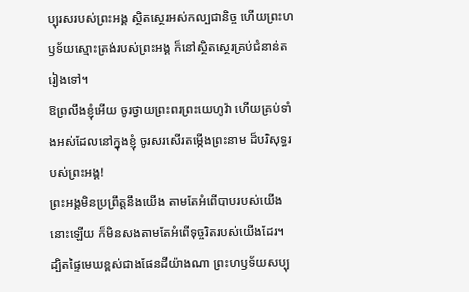ប្បុរសរបស់ព្រះអង្គ ស្ថិតស្ថេរអស់កល្បជានិច្ច ហើយព្រះហឫទ័យស្មោះត្រង់របស់ព្រះអង្គ ក៏នៅស្ថិតស្ថេរគ្រប់ជំនាន់តរៀងទៅ។
ឱព្រលឹងខ្ញុំអើយ ចូរថ្វាយព្រះពរព្រះយេហូវ៉ា ហើយគ្រប់ទាំងអស់ដែលនៅក្នុងខ្ញុំ ចូរសរសើរតម្កើងព្រះនាម ដ៏បរិសុទ្ធរបស់ព្រះអង្គ!
ព្រះអង្គមិនប្រព្រឹត្តនឹងយើង តាមតែអំពើបាបរបស់យើងនោះឡើយ ក៏មិនសងតាមតែអំពើទុច្ចរិតរបស់យើងដែរ។
ដ្បិតផ្ទៃមេឃខ្ពស់ជាងផែនដីយ៉ាងណា ព្រះហឫទ័យសប្បុ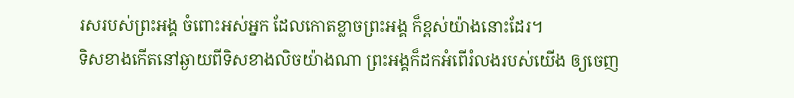រសរបស់ព្រះអង្គ ចំពោះអស់អ្នក ដែលកោតខ្លាចព្រះអង្គ ក៏ខ្ពស់យ៉ាងនោះដែរ។
ទិសខាងកើតនៅឆ្ងាយពីទិសខាងលិចយ៉ាងណា ព្រះអង្គក៏ដកអំពើរំលងរបស់យើង ឲ្យចេញ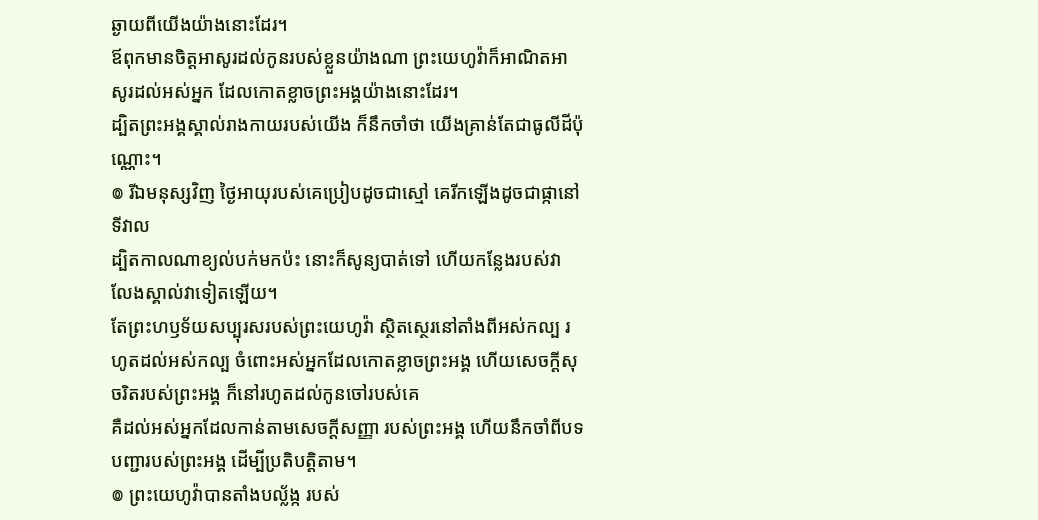ឆ្ងាយពីយើងយ៉ាងនោះដែរ។
ឪពុកមានចិត្តអាសូរដល់កូនរបស់ខ្លួនយ៉ាងណា ព្រះយេហូវ៉ាក៏អាណិតអាសូរដល់អស់អ្នក ដែលកោតខ្លាចព្រះអង្គយ៉ាងនោះដែរ។
ដ្បិតព្រះអង្គស្គាល់រាងកាយរបស់យើង ក៏នឹកចាំថា យើងគ្រាន់តែជាធូលីដីប៉ុណ្ណោះ។
៙ រីឯមនុស្សវិញ ថ្ងៃអាយុរបស់គេប្រៀបដូចជាស្មៅ គេរីកឡើងដូចជាផ្កានៅទីវាល
ដ្បិតកាលណាខ្យល់បក់មកប៉ះ នោះក៏សូន្យបាត់ទៅ ហើយកន្លែងរបស់វា លែងស្គាល់វាទៀតឡើយ។
តែព្រះហឫទ័យសប្បុរសរបស់ព្រះយេហូវ៉ា ស្ថិតស្ថេរនៅតាំងពីអស់កល្ប រហូតដល់អស់កល្ប ចំពោះអស់អ្នកដែលកោតខ្លាចព្រះអង្គ ហើយសេចក្ដីសុចរិតរបស់ព្រះអង្គ ក៏នៅរហូតដល់កូនចៅរបស់គេ
គឺដល់អស់អ្នកដែលកាន់តាមសេចក្ដីសញ្ញា របស់ព្រះអង្គ ហើយនឹកចាំពីបទបញ្ជារបស់ព្រះអង្គ ដើម្បីប្រតិបត្តិតាម។
៙ ព្រះយេហូវ៉ាបានតាំងបល្ល័ង្ក របស់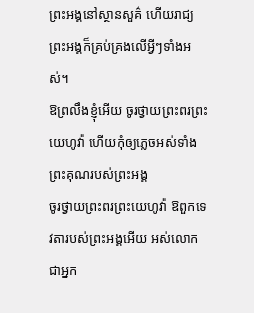ព្រះអង្គនៅស្ថានសួគ៌ ហើយរាជ្យព្រះអង្គក៏គ្រប់គ្រងលើអ្វីៗទាំងអស់។
ឱព្រលឹងខ្ញុំអើយ ចូរថ្វាយព្រះពរព្រះយេហូវ៉ា ហើយកុំឲ្យភ្លេចអស់ទាំងព្រះគុណរបស់ព្រះអង្គ
ចូរថ្វាយព្រះពរព្រះយេហូវ៉ា ឱពួកទេវតារបស់ព្រះអង្គអើយ អស់លោកជាអ្នក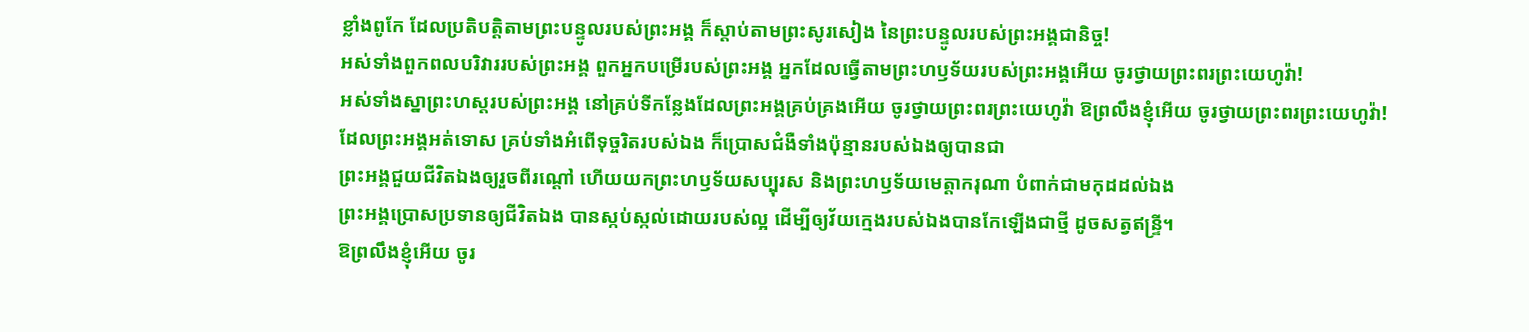ខ្លាំងពូកែ ដែលប្រតិបត្តិតាមព្រះបន្ទូលរបស់ព្រះអង្គ ក៏ស្តាប់តាមព្រះសូរសៀង នៃព្រះបន្ទូលរបស់ព្រះអង្គជានិច្ច!
អស់ទាំងពួកពលបរិវាររបស់ព្រះអង្គ ពួកអ្នកបម្រើរបស់ព្រះអង្គ អ្នកដែលធ្វើតាមព្រះហឫទ័យរបស់ព្រះអង្គអើយ ចូរថ្វាយព្រះពរព្រះយេហូវ៉ា!
អស់ទាំងស្នាព្រះហស្តរបស់ព្រះអង្គ នៅគ្រប់ទីកន្លែងដែលព្រះអង្គគ្រប់គ្រងអើយ ចូរថ្វាយព្រះពរព្រះយេហូវ៉ា ឱព្រលឹងខ្ញុំអើយ ចូរថ្វាយព្រះពរព្រះយេហូវ៉ា!
ដែលព្រះអង្គអត់ទោស គ្រប់ទាំងអំពើទុច្ចរិតរបស់ឯង ក៏ប្រោសជំងឺទាំងប៉ុន្មានរបស់ឯងឲ្យបានជា
ព្រះអង្គជួយជីវិតឯងឲ្យរួចពីរណ្តៅ ហើយយកព្រះហឫទ័យសប្បុរស និងព្រះហឫទ័យមេត្តាករុណា បំពាក់ជាមកុដដល់ឯង
ព្រះអង្គប្រោសប្រទានឲ្យជីវិតឯង បានស្កប់ស្កល់ដោយរបស់ល្អ ដើម្បីឲ្យវ័យក្មេងរបស់ឯងបានកែឡើងជាថ្មី ដូចសត្វឥន្ទ្រី។
ឱព្រលឹងខ្ញុំអើយ ចូរ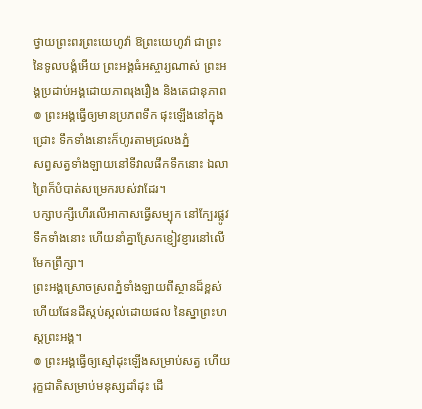ថ្វាយព្រះពរព្រះយេហូវ៉ា ឱព្រះយេហូវ៉ា ជាព្រះនៃទូលបង្គំអើយ ព្រះអង្គធំអស្ចារ្យណាស់ ព្រះអង្គប្រដាប់អង្គដោយភាពរុងរឿង និងតេជានុភាព
៙ ព្រះអង្គធ្វើឲ្យមានប្រភពទឹក ផុះឡើងនៅក្នុងជ្រោះ ទឹកទាំងនោះក៏ហូរតាមជ្រលងភ្នំ
សព្វសត្វទាំងឡាយនៅទីវាលផឹកទឹកនោះ ឯលាព្រៃក៏បំបាត់សម្រេករបស់វាដែរ។
បក្សាបក្សីហើរលើអាកាសធ្វើសម្បុក នៅក្បែរផ្លូវទឹកទាំងនោះ ហើយនាំគ្នាស្រែកខ្ញៀវខ្ញារនៅលើមែកព្រឹក្សា។
ព្រះអង្គស្រោចស្រពភ្នំទាំងឡាយពីស្ថានដ៏ខ្ពស់ ហើយផែនដីស្កប់ស្កល់ដោយផល នៃស្នាព្រះហស្តព្រះអង្គ។
៙ ព្រះអង្គធ្វើឲ្យស្មៅដុះឡើងសម្រាប់សត្វ ហើយរុក្ខជាតិសម្រាប់មនុស្សដាំដុះ ដើ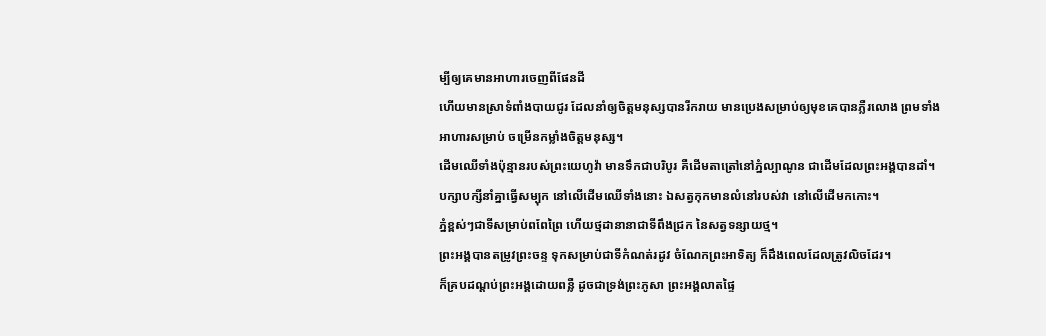ម្បីឲ្យគេមានអាហារចេញពីផែនដី
ហើយមានស្រាទំពាំងបាយជូរ ដែលនាំឲ្យចិត្តមនុស្សបានរីករាយ មានប្រេងសម្រាប់ឲ្យមុខគេបានភ្លឺរលោង ព្រមទាំងអាហារសម្រាប់ ចម្រើនកម្លាំងចិត្តមនុស្ស។
ដើមឈើទាំងប៉ុន្មានរបស់ព្រះយេហូវ៉ា មានទឹកជាបរិបូរ គឺដើមតាត្រៅនៅភ្នំល្បាណូន ជាដើមដែលព្រះអង្គបានដាំ។
បក្សាបក្សីនាំគ្នាធ្វើសម្បុក នៅលើដើមឈើទាំងនោះ ឯសត្វកុកមានលំនៅរបស់វា នៅលើដើមកកោះ។
ភ្នំខ្ពស់ៗជាទីសម្រាប់ពពែព្រៃ ហើយថ្មដានានាជាទីពឹងជ្រក នៃសត្វទន្សាយថ្ម។
ព្រះអង្គបានតម្រូវព្រះចន្ទ ទុកសម្រាប់ជាទីកំណត់រដូវ ចំណែកព្រះអាទិត្យ ក៏ដឹងពេលដែលត្រូវលិចដែរ។
ក៏គ្របដណ្ដប់ព្រះអង្គដោយពន្លឺ ដូចជាទ្រង់ព្រះភូសា ព្រះអង្គលាតផ្ទៃ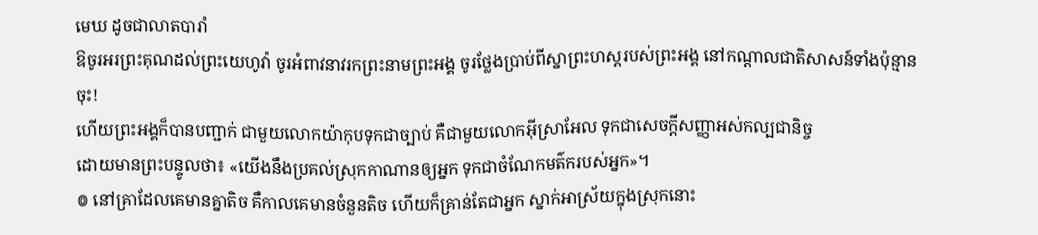មេឃ ដូចជាលាតបារាំ
ឱចូរអរព្រះគុណដល់ព្រះយេហូវ៉ា ចូរអំពាវនាវរកព្រះនាមព្រះអង្គ ចូរថ្លែងប្រាប់ពីស្នាព្រះហស្ដរបស់ព្រះអង្គ នៅកណ្ដាលជាតិសាសន៍ទាំងប៉ុន្មានចុះ!
ហើយព្រះអង្គក៏បានបញ្ជាក់ ជាមួយលោកយ៉ាកុបទុកជាច្បាប់ គឺជាមួយលោកអ៊ីស្រាអែល ទុកជាសេចក្ដីសញ្ញាអស់កល្បជានិច្ច
ដោយមានព្រះបន្ទូលថា៖ «យើងនឹងប្រគល់ស្រុកកាណានឲ្យអ្នក ទុកជាចំណែកមត៌ករបស់អ្នក»។
៙ នៅគ្រាដែលគេមានគ្នាតិច គឺកាលគេមានចំនួនតិច ហើយក៏គ្រាន់តែជាអ្នក ស្នាក់អាស្រ័យក្នុងស្រុកនោះ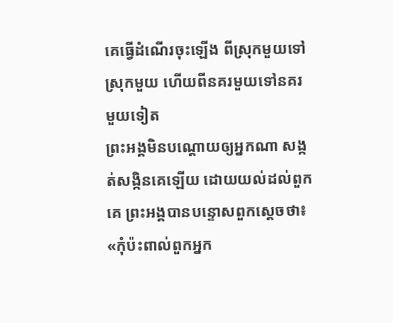គេធ្វើដំណើរចុះឡើង ពីស្រុកមួយទៅស្រុកមួយ ហើយពីនគរមួយទៅនគរមួយទៀត
ព្រះអង្គមិនបណ្ដោយឲ្យអ្នកណា សង្កត់សង្កិនគេឡើយ ដោយយល់ដល់ពួកគេ ព្រះអង្គបានបន្ទោសពួកស្តេចថា៖
«កុំប៉ះពាល់ពួកអ្នក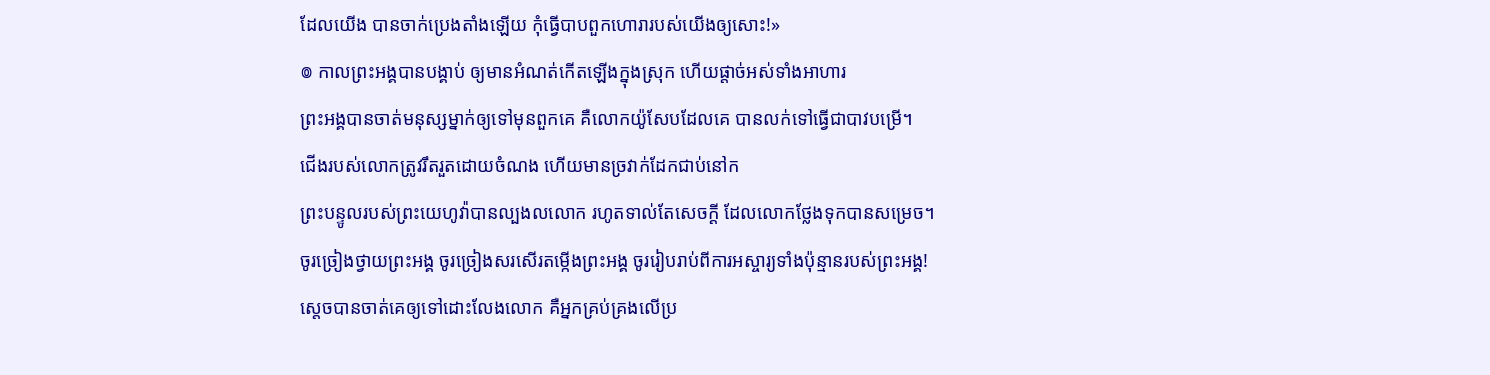ដែលយើង បានចាក់ប្រេងតាំងឡើយ កុំធ្វើបាបពួកហោរារបស់យើងឲ្យសោះ!»
៙ កាលព្រះអង្គបានបង្គាប់ ឲ្យមានអំណត់កើតឡើងក្នុងស្រុក ហើយផ្តាច់អស់ទាំងអាហារ
ព្រះអង្គបានចាត់មនុស្សម្នាក់ឲ្យទៅមុនពួកគេ គឺលោកយ៉ូសែបដែលគេ បានលក់ទៅធ្វើជាបាវបម្រើ។
ជើងរបស់លោកត្រូវរឹតរួតដោយចំណង ហើយមានច្រវាក់ដែកជាប់នៅក
ព្រះបន្ទូលរបស់ព្រះយេហូវ៉ាបានល្បងលលោក រហូតទាល់តែសេចក្ដី ដែលលោកថ្លែងទុកបានសម្រេច។
ចូរច្រៀងថ្វាយព្រះអង្គ ចូរច្រៀងសរសើរតម្កើងព្រះអង្គ ចូររៀបរាប់ពីការអស្ចារ្យទាំងប៉ុន្មានរបស់ព្រះអង្គ!
ស្តេចបានចាត់គេឲ្យទៅដោះលែងលោក គឺអ្នកគ្រប់គ្រងលើប្រ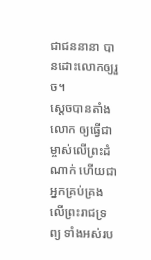ជាជននានា បានដោះលោកឲ្យរួច។
ស្ដេចបានតាំងលោក ឲ្យធ្វើជាម្ចាស់លើព្រះដំណាក់ ហើយជាអ្នកគ្រប់គ្រងលើព្រះរាជទ្រព្យ ទាំងអស់រប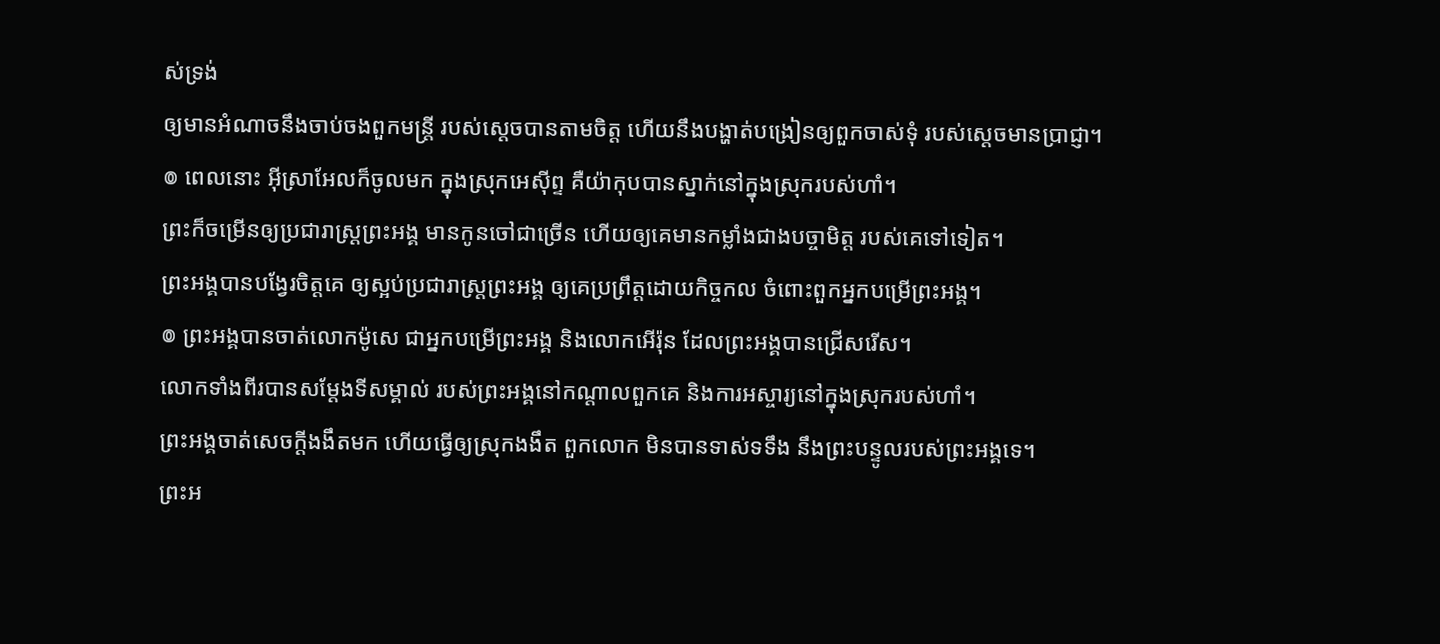ស់ទ្រង់
ឲ្យមានអំណាចនឹងចាប់ចងពួកមន្ត្រី របស់ស្តេចបានតាមចិត្ត ហើយនឹងបង្ហាត់បង្រៀនឲ្យពួកចាស់ទុំ របស់ស្តេចមានប្រាជ្ញា។
៙ ពេលនោះ អ៊ីស្រាអែលក៏ចូលមក ក្នុងស្រុកអេស៊ីព្ទ គឺយ៉ាកុបបានស្នាក់នៅក្នុងស្រុករបស់ហាំ។
ព្រះក៏ចម្រើនឲ្យប្រជារាស្ត្រព្រះអង្គ មានកូនចៅជាច្រើន ហើយឲ្យគេមានកម្លាំងជាងបច្ចាមិត្ត របស់គេទៅទៀត។
ព្រះអង្គបានបង្វែរចិត្តគេ ឲ្យស្អប់ប្រជារាស្ត្រព្រះអង្គ ឲ្យគេប្រព្រឹត្តដោយកិច្ចកល ចំពោះពួកអ្នកបម្រើព្រះអង្គ។
៙ ព្រះអង្គបានចាត់លោកម៉ូសេ ជាអ្នកបម្រើព្រះអង្គ និងលោកអើរ៉ុន ដែលព្រះអង្គបានជ្រើសរើស។
លោកទាំងពីរបានសម្ដែងទីសម្គាល់ របស់ព្រះអង្គនៅកណ្ដាលពួកគេ និងការអស្ចារ្យនៅក្នុងស្រុករបស់ហាំ។
ព្រះអង្គចាត់សេចក្ដីងងឹតមក ហើយធ្វើឲ្យស្រុកងងឹត ពួកលោក មិនបានទាស់ទទឹង នឹងព្រះបន្ទូលរបស់ព្រះអង្គទេ។
ព្រះអ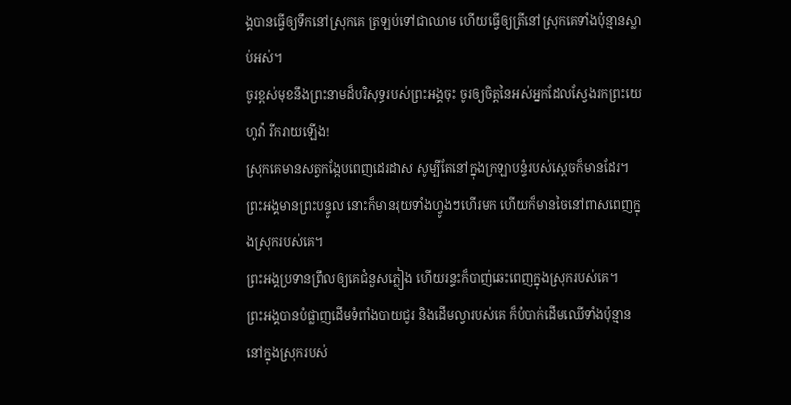ង្គបានធ្វើឲ្យទឹកនៅស្រុកគេ ត្រឡប់ទៅជាឈាម ហើយធ្វើឲ្យត្រីនៅស្រុកគេទាំងប៉ុន្មានស្លាប់អស់។
ចូរខ្ពស់មុខនឹងព្រះនាមដ៏បរិសុទ្ធរបស់ព្រះអង្គចុះ ចូរឲ្យចិត្តនៃអស់អ្នកដែលស្វែងរកព្រះយេហូវ៉ា រីករាយឡើង!
ស្រុកគេមានសត្វកង្កែបពេញដេរដាស សូម្បីតែនៅក្នុងក្រឡាបន្ទំរបស់ស្តេចក៏មានដែរ។
ព្រះអង្គមានព្រះបន្ទូល នោះក៏មានរុយទាំងហ្វូងៗហើរមក ហើយក៏មានចៃនៅពាសពេញក្នុងស្រុករបស់គេ។
ព្រះអង្គប្រទានព្រឹលឲ្យគេជំនួសភ្លៀង ហើយរន្ទះក៏បាញ់ឆេះពេញក្នុងស្រុករបស់គេ។
ព្រះអង្គបានបំផ្លាញដើមទំពាំងបាយជូរ និងដើមល្វារបស់គេ ក៏បំបាក់ដើមឈើទាំងប៉ុន្មាន នៅក្នុងស្រុករបស់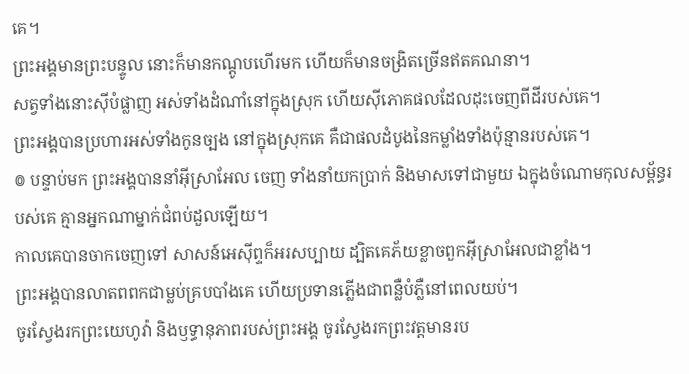គេ។
ព្រះអង្គមានព្រះបន្ទូល នោះក៏មានកណ្តូបហើរមក ហើយក៏មានចង្រិតច្រើនឥតគណនា។
សត្វទាំងនោះស៊ីបំផ្លាញ អស់ទាំងដំណាំនៅក្នុងស្រុក ហើយស៊ីភោគផលដែលដុះចេញពីដីរបស់គេ។
ព្រះអង្គបានប្រហារអស់ទាំងកូនច្បង នៅក្នុងស្រុកគេ គឺជាផលដំបូងនៃកម្លាំងទាំងប៉ុន្មានរបស់គេ។
៙ បន្ទាប់មក ព្រះអង្គបាននាំអ៊ីស្រាអែល ចេញ ទាំងនាំយកប្រាក់ និងមាសទៅជាមួយ ឯក្នុងចំណោមកុលសម្ព័ន្ធរបស់គេ គ្មានអ្នកណាម្នាក់ជំពប់ដួលឡើយ។
កាលគេបានចាកចេញទៅ សាសន៍អេស៊ីព្ទក៏អរសប្បាយ ដ្បិតគេភ័យខ្លាចពួកអ៊ីស្រាអែលជាខ្លាំង។
ព្រះអង្គបានលាតពពកជាម្លប់គ្របបាំងគេ ហើយប្រទានភ្លើងជាពន្លឺបំភ្លឺនៅពេលយប់។
ចូរស្វែងរកព្រះយេហូវ៉ា និងឫទ្ធានុភាពរបស់ព្រះអង្គ ចូរស្វែងរកព្រះវត្តមានរប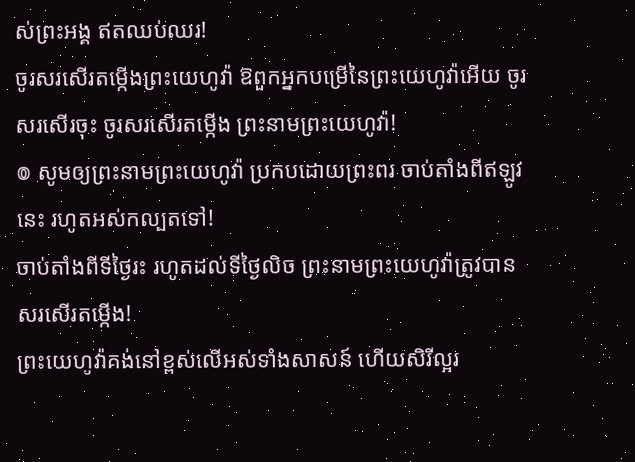ស់ព្រះអង្គ ឥតឈប់ឈរ!
ចូរសរសើរតម្កើងព្រះយេហូវ៉ា ឱពួកអ្នកបម្រើនៃព្រះយេហូវ៉ាអើយ ចូរសរសើរចុះ ចូរសរសើរតម្កើង ព្រះនាមព្រះយេហូវ៉ា!
៙ សូមឲ្យព្រះនាមព្រះយេហូវ៉ា ប្រកបដោយព្រះពរ ចាប់តាំងពីឥឡូវនេះ រហូតអស់កល្បតទៅ!
ចាប់តាំងពីទីថ្ងៃរះ រហូតដល់ទីថ្ងៃលិច ព្រះនាមព្រះយេហូវ៉ាត្រូវបានសរសើរតម្កើង!
ព្រះយេហូវ៉ាគង់នៅខ្ពស់លើអស់ទាំងសាសន៍ ហើយសិរីល្អរ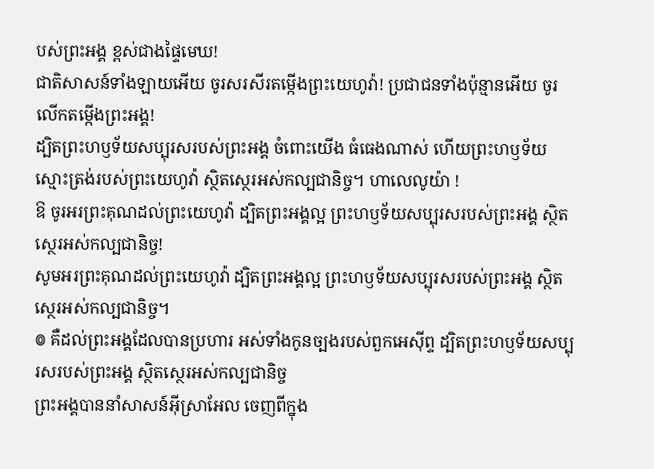បស់ព្រះអង្គ ខ្ពស់ជាងផ្ទៃមេឃ!
ជាតិសាសន៍ទាំងឡាយអើយ ចូរសរសីរតម្កើងព្រះយេហូវ៉ា! ប្រជាជនទាំងប៉ុន្មានអើយ ចូរលើកតម្កើងព្រះអង្គ!
ដ្បិតព្រះហឫទ័យសប្បុរសរបស់ព្រះអង្គ ចំពោះយើង ធំធេងណាស់ ហើយព្រះហឫទ័យស្មោះត្រង់របស់ព្រះយេហូវ៉ា ស្ថិតស្ថេរអស់កល្បជានិច្ច។ ហាលេលូយ៉ា !
ឱ ចូរអរព្រះគុណដល់ព្រះយេហូវ៉ា ដ្បិតព្រះអង្គល្អ ព្រះហឫទ័យសប្បុរសរបស់ព្រះអង្គ ស្ថិតស្ថេរអស់កល្បជានិច្ច!
សូមអរព្រះគុណដល់ព្រះយេហូវ៉ា ដ្បិតព្រះអង្គល្អ ព្រះហឫទ័យសប្បុរសរបស់ព្រះអង្គ ស្ថិតស្ថេរអស់កល្បជានិច្ច។
៙ គឺដល់ព្រះអង្គដែលបានប្រហារ អស់ទាំងកូនច្បងរបស់ពួកអេស៊ីព្ទ ដ្បិតព្រះហឫទ័យសប្បុរសរបស់ព្រះអង្គ ស្ថិតស្ថេរអស់កល្បជានិច្ច
ព្រះអង្គបាននាំសាសន៍អ៊ីស្រាអែល ចេញពីក្នុង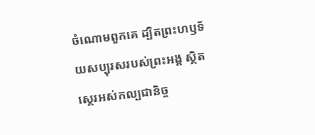ចំណោមពួកគេ ដ្បិតព្រះហឫទ័យសប្បុរសរបស់ព្រះអង្គ ស្ថិតស្ថេរអស់កល្បជានិច្ច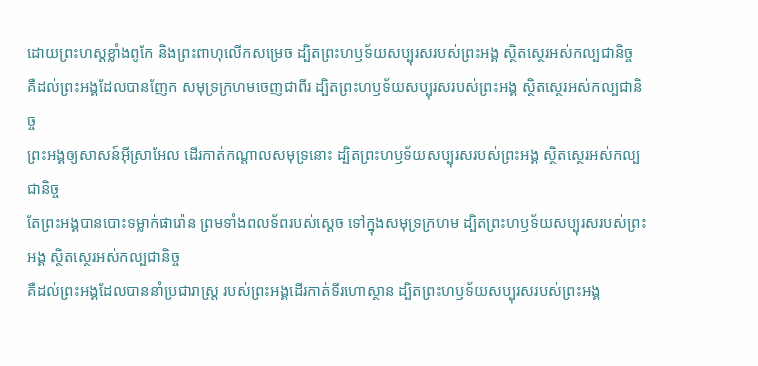ដោយព្រះហស្តខ្លាំងពូកែ និងព្រះពាហុលើកសម្រេច ដ្បិតព្រះហឫទ័យសប្បុរសរបស់ព្រះអង្គ ស្ថិតស្ថេរអស់កល្បជានិច្ច
គឺដល់ព្រះអង្គដែលបានញែក សមុទ្រក្រហមចេញជាពីរ ដ្បិតព្រះហឫទ័យសប្បុរសរបស់ព្រះអង្គ ស្ថិតស្ថេរអស់កល្បជានិច្ច
ព្រះអង្គឲ្យសាសន៍អ៊ីស្រាអែល ដើរកាត់កណ្ដាលសមុទ្រនោះ ដ្បិតព្រះហឫទ័យសប្បុរសរបស់ព្រះអង្គ ស្ថិតស្ថេរអស់កល្បជានិច្ច
តែព្រះអង្គបានបោះទម្លាក់ផារ៉ោន ព្រមទាំងពលទ័ពរបស់ស្ដេច ទៅក្នុងសមុទ្រក្រហម ដ្បិតព្រះហឫទ័យសប្បុរសរបស់ព្រះអង្គ ស្ថិតស្ថេរអស់កល្បជានិច្ច
គឺដល់ព្រះអង្គដែលបាននាំប្រជារាស្ត្រ របស់ព្រះអង្គដើរកាត់ទីរហោស្ថាន ដ្បិតព្រះហឫទ័យសប្បុរសរបស់ព្រះអង្គ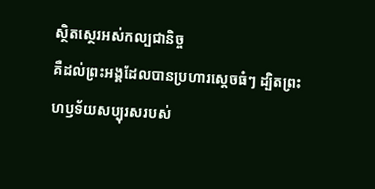ស្ថិតស្ថេរអស់កល្បជានិច្ច
គឺដល់ព្រះអង្គដែលបានប្រហារស្ដេចធំៗ ដ្បិតព្រះហឫទ័យសប្បុរសរបស់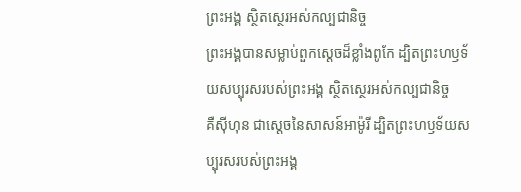ព្រះអង្គ ស្ថិតស្ថេរអស់កល្បជានិច្ច
ព្រះអង្គបានសម្លាប់ពួកស្តេចដ៏ខ្លាំងពូកែ ដ្បិតព្រះហឫទ័យសប្បុរសរបស់ព្រះអង្គ ស្ថិតស្ថេរអស់កល្បជានិច្ច
គឺស៊ីហុន ជាស្តេចនៃសាសន៍អាម៉ូរី ដ្បិតព្រះហឫទ័យសប្បុរសរបស់ព្រះអង្គ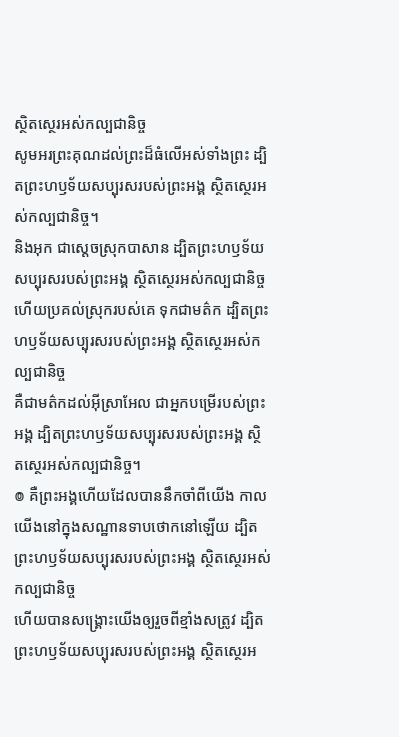ស្ថិតស្ថេរអស់កល្បជានិច្ច
សូមអរព្រះគុណដល់ព្រះដ៏ធំលើអស់ទាំងព្រះ ដ្បិតព្រះហឫទ័យសប្បុរសរបស់ព្រះអង្គ ស្ថិតស្ថេរអស់កល្បជានិច្ច។
និងអុក ជាស្តេចស្រុកបាសាន ដ្បិតព្រះហឫទ័យសប្បុរសរបស់ព្រះអង្គ ស្ថិតស្ថេរអស់កល្បជានិច្ច
ហើយប្រគល់ស្រុករបស់គេ ទុកជាមត៌ក ដ្បិតព្រះហឫទ័យសប្បុរសរបស់ព្រះអង្គ ស្ថិតស្ថេរអស់កល្បជានិច្ច
គឺជាមត៌កដល់អ៊ីស្រាអែល ជាអ្នកបម្រើរបស់ព្រះអង្គ ដ្បិតព្រះហឫទ័យសប្បុរសរបស់ព្រះអង្គ ស្ថិតស្ថេរអស់កល្បជានិច្ច។
៙ គឺព្រះអង្គហើយដែលបាននឹកចាំពីយើង កាលយើងនៅក្នុងសណ្ឋានទាបថោកនៅឡើយ ដ្បិតព្រះហឫទ័យសប្បុរសរបស់ព្រះអង្គ ស្ថិតស្ថេរអស់កល្បជានិច្ច
ហើយបានសង្គ្រោះយើងឲ្យរួចពីខ្មាំងសត្រូវ ដ្បិតព្រះហឫទ័យសប្បុរសរបស់ព្រះអង្គ ស្ថិតស្ថេរអ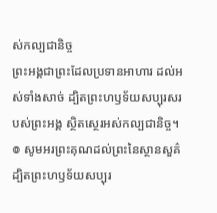ស់កល្បជានិច្ច
ព្រះអង្គជាព្រះដែលប្រទានអាហារ ដល់អស់ទាំងសាច់ ដ្បិតព្រះហឫទ័យសប្បុរសរបស់ព្រះអង្គ ស្ថិតស្ថេរអស់កល្បជានិច្ច។
៙ សូមអរព្រះគុណដល់ព្រះនៃស្ថានសួគ៌ ដ្បិតព្រះហឫទ័យសប្បុរ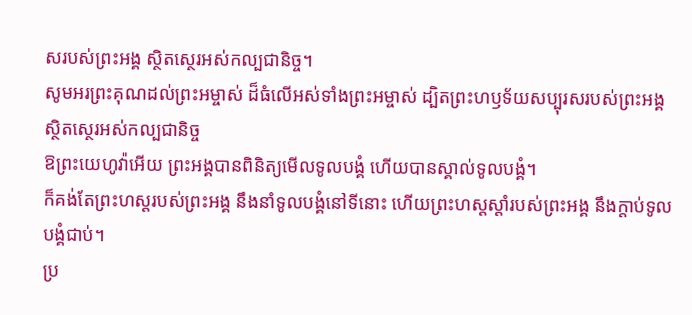សរបស់ព្រះអង្គ ស្ថិតស្ថេរអស់កល្បជានិច្ច។
សូមអរព្រះគុណដល់ព្រះអម្ចាស់ ដ៏ធំលើអស់ទាំងព្រះអម្ចាស់ ដ្បិតព្រះហឫទ័យសប្បុរសរបស់ព្រះអង្គ ស្ថិតស្ថេរអស់កល្បជានិច្ច
ឱព្រះយេហូវ៉ាអើយ ព្រះអង្គបានពិនិត្យមើលទូលបង្គំ ហើយបានស្គាល់ទូលបង្គំ។
ក៏គង់តែព្រះហស្តរបស់ព្រះអង្គ នឹងនាំទូលបង្គំនៅទីនោះ ហើយព្រះហស្តស្តាំរបស់ព្រះអង្គ នឹងក្តាប់ទូលបង្គំជាប់។
ប្រ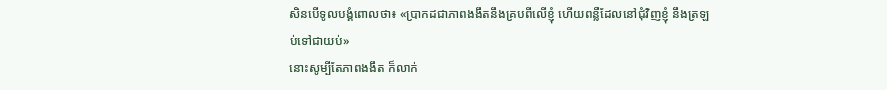សិនបើទូលបង្គំពោលថា៖ «ប្រាកដជាភាពងងឹតនឹងគ្របពីលើខ្ញុំ ហើយពន្លឺដែលនៅជុំវិញខ្ញុំ នឹងត្រឡប់ទៅជាយប់»
នោះសូម្បីតែភាពងងឹត ក៏លាក់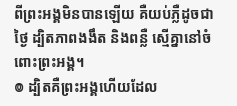ពីព្រះអង្គមិនបានឡើយ គឺយប់ភ្លឺដូចជាថ្ងៃ ដ្បិតភាពងងឹត និងពន្លឺ ស្មើគ្នានៅចំពោះព្រះអង្គ។
៙ ដ្បិតគឺព្រះអង្គហើយដែល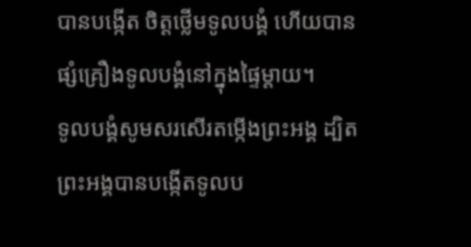បានបង្កើត ចិត្តថ្លើមទូលបង្គំ ហើយបានផ្សំគ្រឿងទូលបង្គំនៅក្នុងផ្ទៃម្តាយ។
ទូលបង្គំសូមសរសើរតម្កើងព្រះអង្គ ដ្បិតព្រះអង្គបានបង្កើតទូលប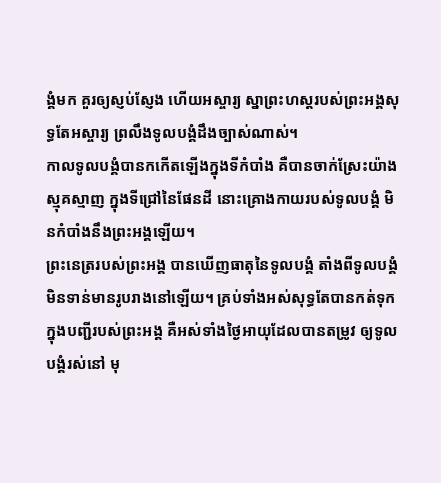ង្គំមក គួរឲ្យស្ញប់ស្ញែង ហើយអស្ចារ្យ ស្នាព្រះហស្តរបស់ព្រះអង្គសុទ្ធតែអស្ចារ្យ ព្រលឹងទូលបង្គំដឹងច្បាស់ណាស់។
កាលទូលបង្គំបានកកើតឡើងក្នុងទីកំបាំង គឺបានចាក់ស្រែះយ៉ាងស្មុគស្មាញ ក្នុងទីជ្រៅនៃផែនដី នោះគ្រោងកាយរបស់ទូលបង្គំ មិនកំបាំងនឹងព្រះអង្គឡើយ។
ព្រះនេត្ររបស់ព្រះអង្គ បានឃើញធាតុនៃទូលបង្គំ តាំងពីទូលបង្គំមិនទាន់មានរូបរាងនៅឡើយ។ គ្រប់ទាំងអស់សុទ្ធតែបានកត់ទុក ក្នុងបញ្ជីរបស់ព្រះអង្គ គឺអស់ទាំងថ្ងៃអាយុដែលបានតម្រូវ ឲ្យទូលបង្គំរស់នៅ មុ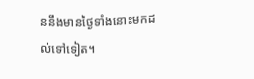ននឹងមានថ្ងៃទាំងនោះមកដល់ទៅទៀត។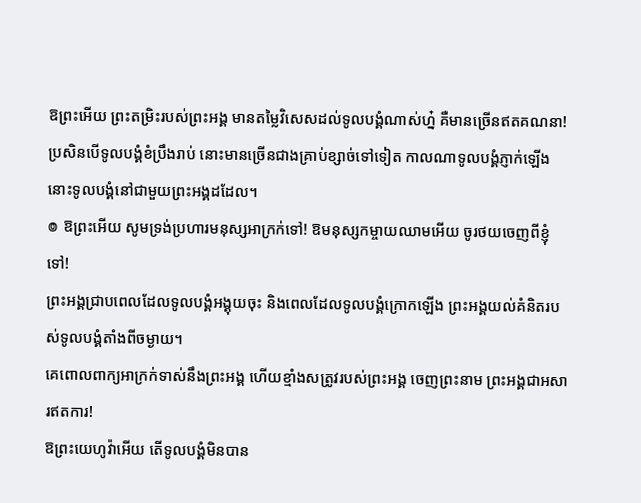ឱព្រះអើយ ព្រះតម្រិះរបស់ព្រះអង្គ មានតម្លៃវិសេសដល់ទូលបង្គំណាស់ហ្ន៎ គឺមានច្រើនឥតគណនា!
ប្រសិនបើទូលបង្គំខំប្រឹងរាប់ នោះមានច្រើនជាងគ្រាប់ខ្សាច់ទៅទៀត កាលណាទូលបង្គំភ្ញាក់ឡើង នោះទូលបង្គំនៅជាមួយព្រះអង្គដដែល។
៙ ឱព្រះអើយ សូមទ្រង់ប្រហារមនុស្សអាក្រក់ទៅ! ឱមនុស្សកម្ចាយឈាមអើយ ចូរថយចេញពីខ្ញុំទៅ!
ព្រះអង្គជ្រាបពេលដែលទូលបង្គំអង្គុយចុះ និងពេលដែលទូលបង្គំក្រោកឡើង ព្រះអង្គយល់គំនិតរបស់ទូលបង្គំតាំងពីចម្ងាយ។
គេពោលពាក្យអាក្រក់ទាស់នឹងព្រះអង្គ ហើយខ្មាំងសត្រូវរបស់ព្រះអង្គ ចេញព្រះនាម ព្រះអង្គជាអសារឥតការ!
ឱព្រះយេហូវ៉ាអើយ តើទូលបង្គំមិនបាន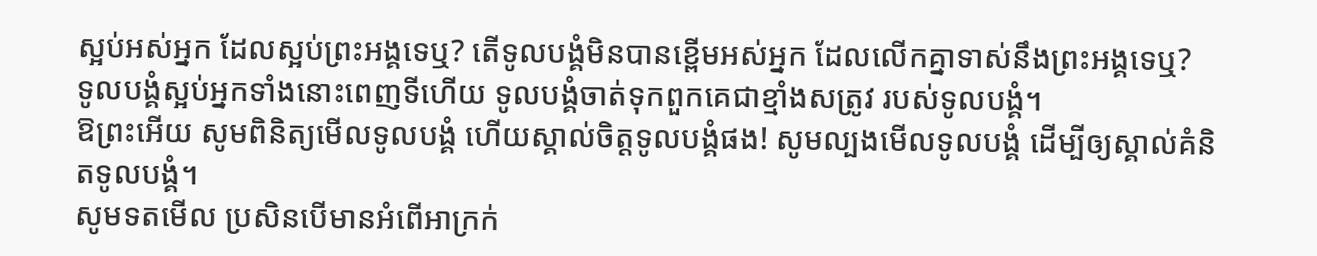ស្អប់អស់អ្នក ដែលស្អប់ព្រះអង្គទេឬ? តើទូលបង្គំមិនបានខ្ពើមអស់អ្នក ដែលលើកគ្នាទាស់នឹងព្រះអង្គទេឬ?
ទូលបង្គំស្អប់អ្នកទាំងនោះពេញទីហើយ ទូលបង្គំចាត់ទុកពួកគេជាខ្មាំងសត្រូវ របស់ទូលបង្គំ។
ឱព្រះអើយ សូមពិនិត្យមើលទូលបង្គំ ហើយស្គាល់ចិត្តទូលបង្គំផង! សូមល្បងមើលទូលបង្គំ ដើម្បីឲ្យស្គាល់គំនិតទូលបង្គំ។
សូមទតមើល ប្រសិនបើមានអំពើអាក្រក់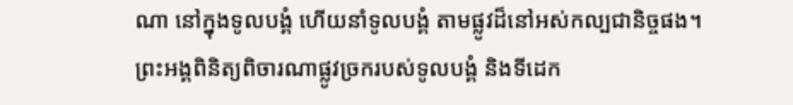ណា នៅក្នុងទូលបង្គំ ហើយនាំទូលបង្គំ តាមផ្លូវដ៏នៅអស់កល្បជានិច្ចផង។
ព្រះអង្គពិនិត្យពិចារណាផ្លូវច្រករបស់ទូលបង្គំ និងទីដេក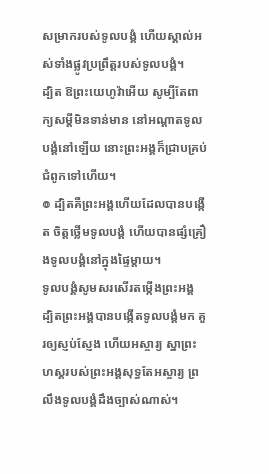សម្រាករបស់ទូលបង្គំ ហើយស្គាល់អស់ទាំងផ្លូវប្រព្រឹត្តរបស់ទូលបង្គំ។
ដ្បិត ឱព្រះយេហូវ៉ាអើយ សូម្បីតែពាក្យសម្ដីមិនទាន់មាន នៅអណ្ដាតទូលបង្គំនៅឡើយ នោះព្រះអង្គក៏ជ្រាបគ្រប់ជំពូកទៅហើយ។
៙ ដ្បិតគឺព្រះអង្គហើយដែលបានបង្កើត ចិត្តថ្លើមទូលបង្គំ ហើយបានផ្សំគ្រឿងទូលបង្គំនៅក្នុងផ្ទៃម្តាយ។
ទូលបង្គំសូមសរសើរតម្កើងព្រះអង្គ ដ្បិតព្រះអង្គបានបង្កើតទូលបង្គំមក គួរឲ្យស្ញប់ស្ញែង ហើយអស្ចារ្យ ស្នាព្រះហស្តរបស់ព្រះអង្គសុទ្ធតែអស្ចារ្យ ព្រលឹងទូលបង្គំដឹងច្បាស់ណាស់។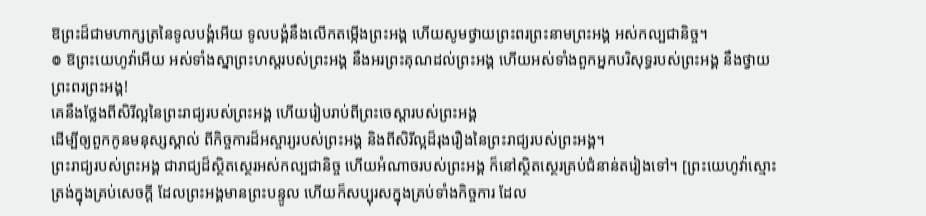ឱព្រះដ៏ជាមហាក្សត្រនៃទូលបង្គំអើយ ទូលបង្គំនឹងលើកតម្កើងព្រះអង្គ ហើយសូមថ្វាយព្រះពរព្រះនាមព្រះអង្គ អស់កល្បជានិច្ច។
៙ ឱព្រះយេហូវ៉ាអើយ អស់ទាំងស្នាព្រះហស្តរបស់ព្រះអង្គ នឹងអរព្រះគុណដល់ព្រះអង្គ ហើយអស់ទាំងពួកអ្នកបរិសុទ្ធរបស់ព្រះអង្គ នឹងថ្វាយព្រះពរព្រះអង្គ!
គេនឹងថ្លែងពីសិរីល្អនៃព្រះរាជ្យរបស់ព្រះអង្គ ហើយរៀបរាប់ពីព្រះចេស្ដារបស់ព្រះអង្គ
ដើម្បីឲ្យពួកកូនមនុស្សស្គាល់ ពីកិច្ចការដ៏អស្ចារ្យរបស់ព្រះអង្គ និងពីសិរីល្អដ៏រុងរឿងនៃព្រះរាជ្យរបស់ព្រះអង្គ។
ព្រះរាជ្យរបស់ព្រះអង្គ ជារាជ្យដ៏ស្ថិតស្ថេរអស់កល្បជានិច្ច ហើយអំណាចរបស់ព្រះអង្គ ក៏នៅស្ថិតស្ថេរគ្រប់ជំនាន់តរៀងទៅ។ [ព្រះយេហូវ៉ាស្មោះត្រង់ក្នុងគ្រប់សេចក្ដី ដែលព្រះអង្គមានព្រះបន្ទូល ហើយក៏សប្បុរសក្នុងគ្រប់ទាំងកិច្ចការ ដែល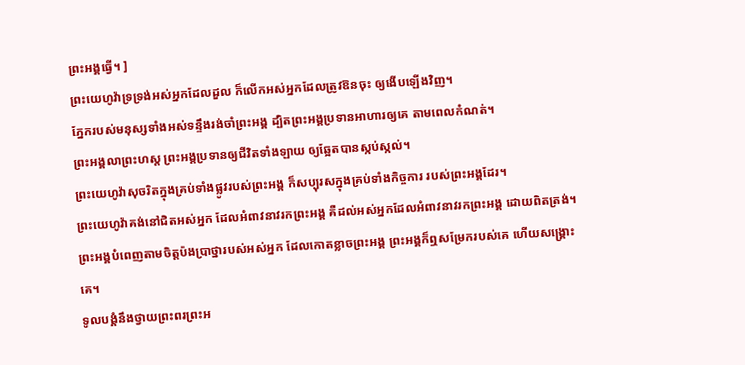ព្រះអង្គធ្វើ។ ]
ព្រះយេហូវ៉ាទ្រទ្រង់អស់អ្នកដែលដួល ក៏លើកអស់អ្នកដែលត្រូវឱនចុះ ឲ្យងើបឡើងវិញ។
ភ្នែករបស់មនុស្សទាំងអស់ទន្ទឹងរង់ចាំព្រះអង្គ ដ្បិតព្រះអង្គប្រទានអាហារឲ្យគេ តាមពេលកំណត់។
ព្រះអង្គលាព្រះហស្ត ព្រះអង្គប្រទានឲ្យជីវិតទាំងឡាយ ឲ្យឆ្អែតបានស្កប់ស្កល់។
ព្រះយេហូវ៉ាសុចរិតក្នុងគ្រប់ទាំងផ្លូវរបស់ព្រះអង្គ ក៏សប្បុរសក្នុងគ្រប់ទាំងកិច្ចការ របស់ព្រះអង្គដែរ។
ព្រះយេហូវ៉ាគង់នៅជិតអស់អ្នក ដែលអំពាវនាវរកព្រះអង្គ គឺដល់អស់អ្នកដែលអំពាវនាវរកព្រះអង្គ ដោយពិតត្រង់។
ព្រះអង្គបំពេញតាមចិត្តប៉ងប្រាថ្នារបស់អស់អ្នក ដែលកោតខ្លាចព្រះអង្គ ព្រះអង្គក៏ឮសម្រែករបស់គេ ហើយសង្គ្រោះគេ។
ទូលបង្គំនឹងថ្វាយព្រះពរព្រះអ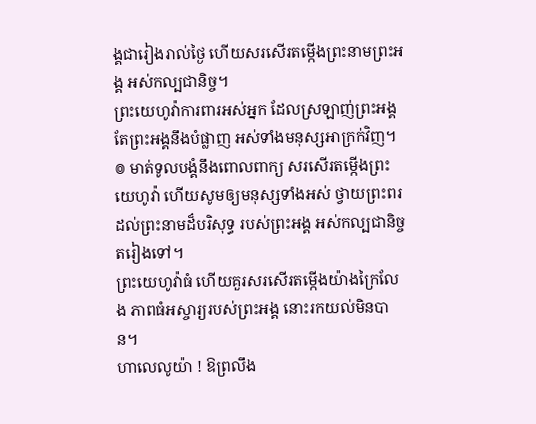ង្គជារៀងរាល់ថ្ងៃ ហើយសរសើរតម្កើងព្រះនាមព្រះអង្គ អស់កល្បជានិច្ច។
ព្រះយេហូវ៉ាការពារអស់អ្នក ដែលស្រឡាញ់ព្រះអង្គ តែព្រះអង្គនឹងបំផ្លាញ អស់ទាំងមនុស្សអាក្រក់វិញ។
៙ មាត់ទូលបង្គំនឹងពោលពាក្យ សរសើរតម្កើងព្រះយេហូវ៉ា ហើយសូមឲ្យមនុស្សទាំងអស់ ថ្វាយព្រះពរដល់ព្រះនាមដ៏បរិសុទ្ធ របស់ព្រះអង្គ អស់កល្បជានិច្ចតរៀងទៅ។
ព្រះយេហូវ៉ាធំ ហើយគួរសរសើរតម្កើងយ៉ាងក្រៃលែង ភាពធំអស្ចារ្យរបស់ព្រះអង្គ នោះរកយល់មិនបាន។
ហាលេលូយ៉ា ! ឱព្រលឹង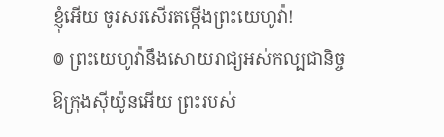ខ្ញុំអើយ ចូរសរសើរតម្កើងព្រះយេហូវ៉ា!
៙ ព្រះយេហូវ៉ានឹងសោយរាជ្យអស់កល្បជានិច្ច ឱក្រុងស៊ីយ៉ូនអើយ ព្រះរបស់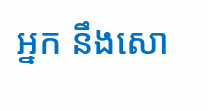អ្នក នឹងសោ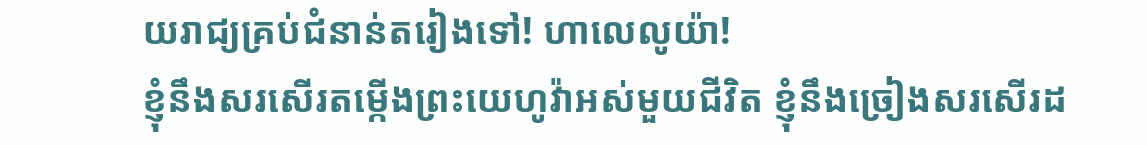យរាជ្យគ្រប់ជំនាន់តរៀងទៅ! ហាលេលូយ៉ា!
ខ្ញុំនឹងសរសើរតម្កើងព្រះយេហូវ៉ាអស់មួយជីវិត ខ្ញុំនឹងច្រៀងសរសើរដ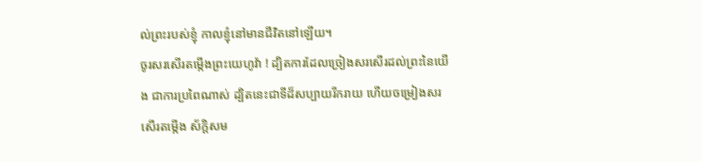ល់ព្រះរបស់ខ្ញុំ កាលខ្ញុំនៅមានជីវិតនៅឡើយ។
ចូរសរសើរតម្កើងព្រះយេហូវ៉ា ! ដ្បិតការដែលច្រៀងសរសើរដល់ព្រះនៃយើង ជាការប្រពៃណាស់ ដ្បិតនេះជាទីដ៏សប្បាយរីករាយ ហើយចម្រៀងសរសើរតម្កើង ស័ក្ដិសម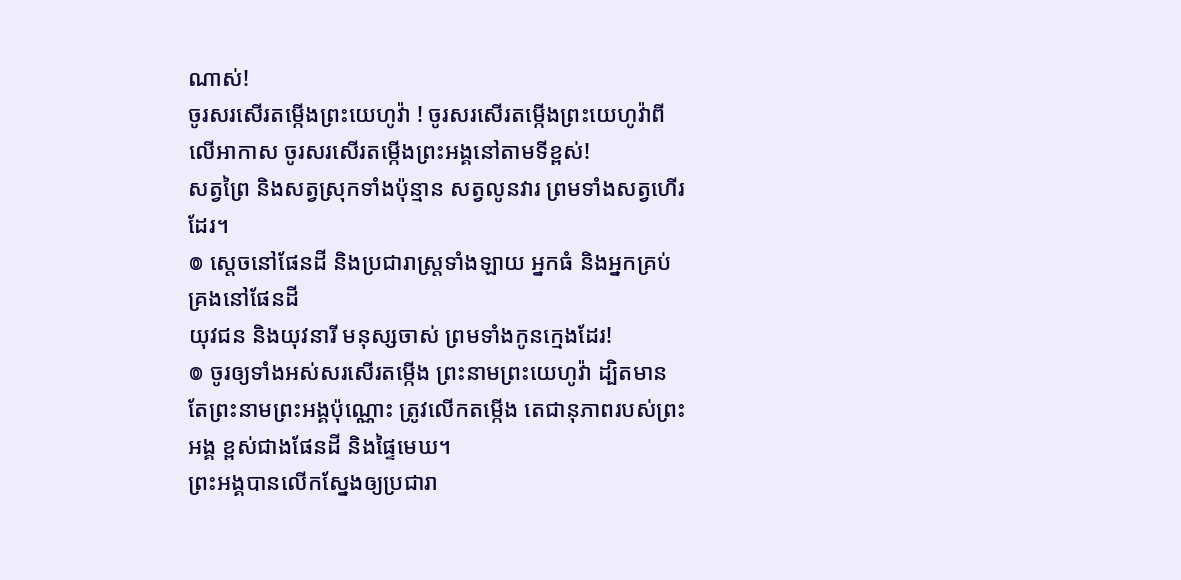ណាស់!
ចូរសរសើរតម្កើងព្រះយេហូវ៉ា ! ចូរសរសើរតម្កើងព្រះយេហូវ៉ាពីលើអាកាស ចូរសរសើរតម្កើងព្រះអង្គនៅតាមទីខ្ពស់!
សត្វព្រៃ និងសត្វស្រុកទាំងប៉ុន្មាន សត្វលូនវារ ព្រមទាំងសត្វហើរដែរ។
៙ ស្តេចនៅផែនដី និងប្រជារាស្ត្រទាំងឡាយ អ្នកធំ និងអ្នកគ្រប់គ្រងនៅផែនដី
យុវជន និងយុវនារី មនុស្សចាស់ ព្រមទាំងកូនក្មេងដែរ!
៙ ចូរឲ្យទាំងអស់សរសើរតម្កើង ព្រះនាមព្រះយេហូវ៉ា ដ្បិតមានតែព្រះនាមព្រះអង្គប៉ុណ្ណោះ ត្រូវលើកតម្កើង តេជានុភាពរបស់ព្រះអង្គ ខ្ពស់ជាងផែនដី និងផ្ទៃមេឃ។
ព្រះអង្គបានលើកស្នែងឲ្យប្រជារា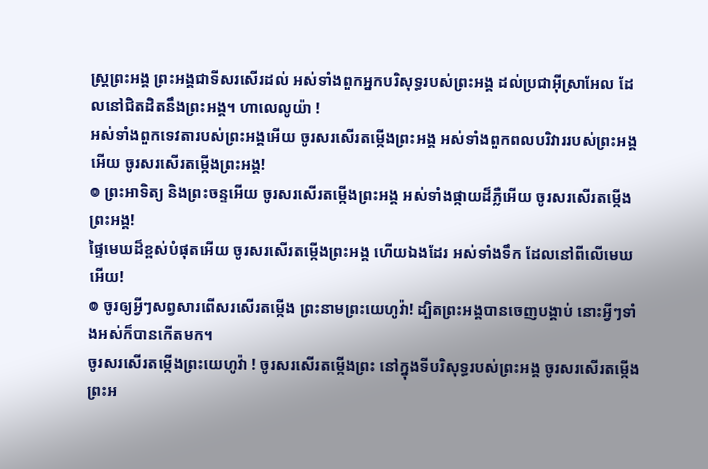ស្ត្រព្រះអង្គ ព្រះអង្គជាទីសរសើរដល់ អស់ទាំងពួកអ្នកបរិសុទ្ធរបស់ព្រះអង្គ ដល់ប្រជាអ៊ីស្រាអែល ដែលនៅជិតដិតនឹងព្រះអង្គ។ ហាលេលូយ៉ា !
អស់ទាំងពួកទេវតារបស់ព្រះអង្គអើយ ចូរសរសើរតម្កើងព្រះអង្គ អស់ទាំងពួកពលបរិវាររបស់ព្រះអង្គអើយ ចូរសរសើរតម្កើងព្រះអង្គ!
៙ ព្រះអាទិត្យ និងព្រះចន្ទអើយ ចូរសរសើរតម្កើងព្រះអង្គ អស់ទាំងផ្កាយដ៏ភ្លឺអើយ ចូរសរសើរតម្កើងព្រះអង្គ!
ផ្ទៃមេឃដ៏ខ្ពស់បំផុតអើយ ចូរសរសើរតម្កើងព្រះអង្គ ហើយឯងដែរ អស់ទាំងទឹក ដែលនៅពីលើមេឃអើយ!
៙ ចូរឲ្យអ្វីៗសព្វសារពើសរសើរតម្កើង ព្រះនាមព្រះយេហូវ៉ា! ដ្បិតព្រះអង្គបានចេញបង្គាប់ នោះអ្វីៗទាំងអស់ក៏បានកើតមក។
ចូរសរសើរតម្កើងព្រះយេហូវ៉ា ! ចូរសរសើរតម្កើងព្រះ នៅក្នុងទីបរិសុទ្ធរបស់ព្រះអង្គ ចូរសរសើរតម្កើងព្រះអ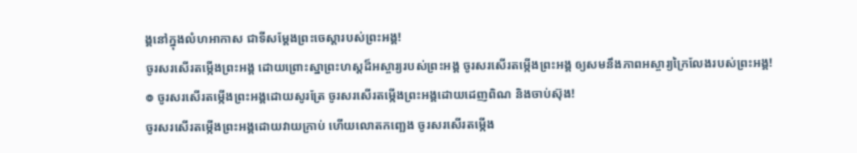ង្គនៅក្នុងលំហអាកាស ជាទីសម្ដែងព្រះចេស្តារបស់ព្រះអង្គ!
ចូរសរសើរតម្កើងព្រះអង្គ ដោយព្រោះស្នាព្រះហស្ដដ៏អស្ចារ្យរបស់ព្រះអង្គ ចូរសរសើរតម្កើងព្រះអង្គ ឲ្យសមនឹងភាពអស្ចារ្យក្រៃលែងរបស់ព្រះអង្គ!
៙ ចូរសរសើរតម្កើងព្រះអង្គដោយសូរត្រែ ចូរសរសើរតម្កើងព្រះអង្គដោយដេញពិណ និងចាប់ស៊ុង!
ចូរសរសើរតម្កើងព្រះអង្គដោយវាយក្រាប់ ហើយលោតកញ្ឆេង ចូរសរសើរតម្កើង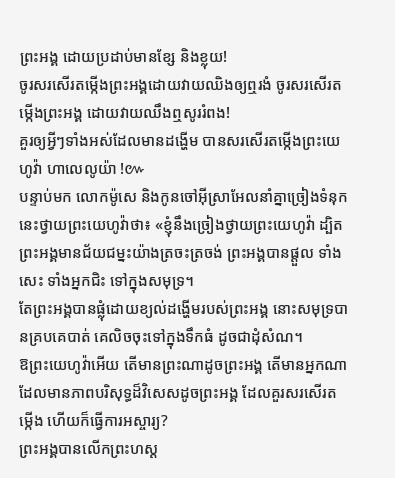ព្រះអង្គ ដោយប្រដាប់មានខ្សែ និងខ្លុយ!
ចូរសរសើរតម្កើងព្រះអង្គដោយវាយឈិងឲ្យឮរងំ ចូរសរសើរតម្កើងព្រះអង្គ ដោយវាយឈឹងឮសូររំពង!
គួរឲ្យអ្វីៗទាំងអស់ដែលមានដង្ហើម បានសរសើរតម្កើងព្រះយេហូវ៉ា ហាលេលូយ៉ា !៚
បន្ទាប់មក លោកម៉ូសេ និងកូនចៅអ៊ីស្រាអែលនាំគ្នាច្រៀងទំនុកនេះថ្វាយព្រះយេហូវ៉ាថា៖ «ខ្ញុំនឹងច្រៀងថ្វាយព្រះយេហូវ៉ា ដ្បិតព្រះអង្គមានជ័យជម្នះយ៉ាងត្រចះត្រចង់ ព្រះអង្គបានផ្តួល ទាំងសេះ ទាំងអ្នកជិះ ទៅក្នុងសមុទ្រ។
តែព្រះអង្គបានផ្លុំដោយខ្យល់ដង្ហើមរបស់ព្រះអង្គ នោះសមុទ្របានគ្របគេបាត់ គេលិចចុះទៅក្នុងទឹកធំ ដូចជាដុំសំណ។
ឱព្រះយេហូវ៉ាអើយ តើមានព្រះណាដូចព្រះអង្គ តើមានអ្នកណា ដែលមានភាពបរិសុទ្ធដ៏វិសេសដូចព្រះអង្គ ដែលគួរសរសើរតម្កើង ហើយក៏ធ្វើការអស្ចារ្យ?
ព្រះអង្គបានលើកព្រះហស្ត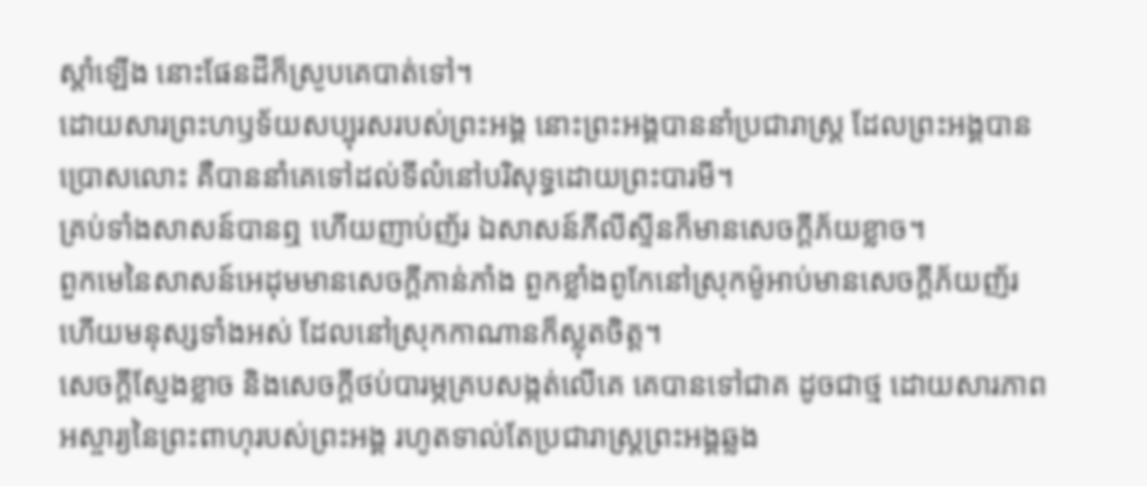ស្តាំឡើង នោះផែនដីក៏ស្រូបគេបាត់ទៅ។
ដោយសារព្រះហឫទ័យសប្បុរសរបស់ព្រះអង្គ នោះព្រះអង្គបាននាំប្រជារាស្ត្រ ដែលព្រះអង្គបានប្រោសលោះ គឺបាននាំគេទៅដល់ទីលំនៅបរិសុទ្ធដោយព្រះបារមី។
គ្រប់ទាំងសាសន៍បានឮ ហើយញាប់ញ័រ ឯសាសន៍ភីលីស្ទីនក៏មានសេចក្ដីភ័យខ្លាច។
ពួកមេនៃសាសន៍អេដុមមានសេចក្ដីភាន់ភាំង ពួកខ្លាំងពូកែនៅស្រុកម៉ូអាប់មានសេចក្ដីភ័យញ័រ ហើយមនុស្សទាំងអស់ ដែលនៅស្រុកកាណានក៏ស្លុតចិត្ត។
សេចក្ដីស្ញែងខ្លាច និងសេចក្ដីថប់បារម្ភគ្របសង្កត់លើគេ គេបានទៅជាគ ដូចជាថ្ម ដោយសារភាពអស្ចារ្យនៃព្រះពាហុរបស់ព្រះអង្គ រហូតទាល់តែប្រជារាស្ត្រព្រះអង្គឆ្លង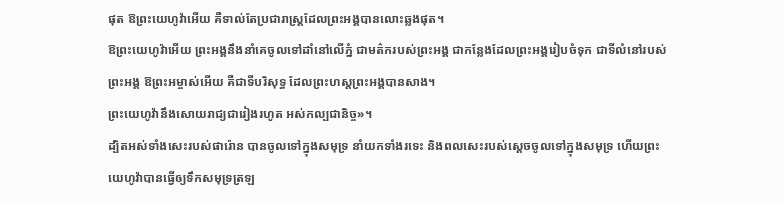ផុត ឱព្រះយេហូវ៉ាអើយ គឺទាល់តែប្រជារាស្ត្រដែលព្រះអង្គបានលោះឆ្លងផុត។
ឱព្រះយេហូវ៉ាអើយ ព្រះអង្គនឹងនាំគេចូលទៅដាំនៅលើភ្នំ ជាមត៌ករបស់ព្រះអង្គ ជាកន្លែងដែលព្រះអង្គរៀបចំទុក ជាទីលំនៅរបស់ព្រះអង្គ ឱព្រះអម្ចាស់អើយ គឺជាទីបរិសុទ្ធ ដែលព្រះហស្តព្រះអង្គបានសាង។
ព្រះយេហូវ៉ានឹងសោយរាជ្យជារៀងរហូត អស់កល្បជានិច្ច»។
ដ្បិតអស់ទាំងសេះរបស់ផារ៉ោន បានចូលទៅក្នុងសមុទ្រ នាំយកទាំងរទេះ និងពលសេះរបស់ស្ដេចចូលទៅក្នុងសមុទ្រ ហើយព្រះយេហូវ៉ាបានធ្វើឲ្យទឹកសមុទ្រត្រឡ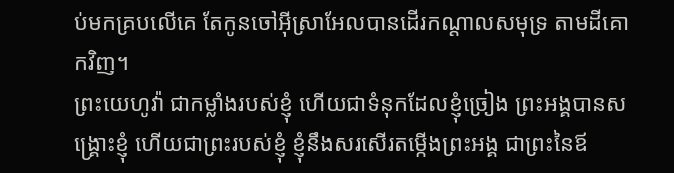ប់មកគ្របលើគេ តែកូនចៅអ៊ីស្រាអែលបានដើរកណ្ដាលសមុទ្រ តាមដីគោកវិញ។
ព្រះយេហូវ៉ា ជាកម្លាំងរបស់ខ្ញុំ ហើយជាទំនុកដែលខ្ញុំច្រៀង ព្រះអង្គបានសង្គ្រោះខ្ញុំ ហើយជាព្រះរបស់ខ្ញុំ ខ្ញុំនឹងសរសើរតម្កើងព្រះអង្គ ជាព្រះនៃឪ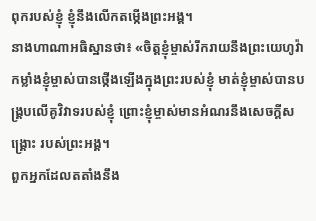ពុករបស់ខ្ញុំ ខ្ញុំនឹងលើកតម្កើងព្រះអង្គ។
នាងហាណាអធិស្ឋានថា៖ «ចិត្តខ្ញុំម្ចាស់រីករាយនឹងព្រះយេហូវ៉ា កម្លាំងខ្ញុំម្ចាស់បានថ្កើងឡើងក្នុងព្រះរបស់ខ្ញុំ មាត់ខ្ញុំម្ចាស់បានបង្គ្របលើគូវិវាទរបស់ខ្ញុំ ព្រោះខ្ញុំម្ចាស់មានអំណរនឹងសេចក្ដីសង្គ្រោះ របស់ព្រះអង្គ។
ពួកអ្នកដែលតតាំងនឹង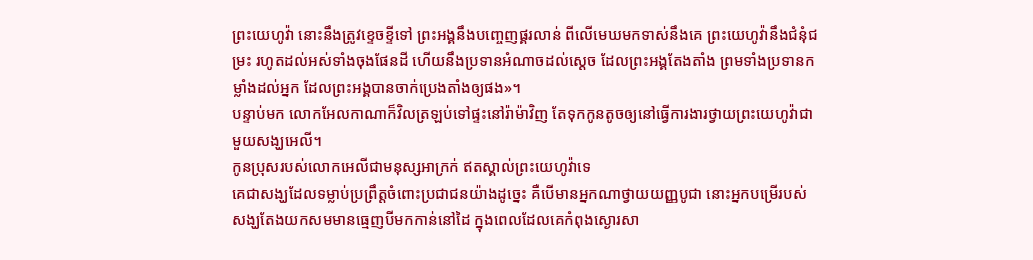ព្រះយេហូវ៉ា នោះនឹងត្រូវខ្ទេចខ្ទីទៅ ព្រះអង្គនឹងបញ្ចេញផ្គរលាន់ ពីលើមេឃមកទាស់នឹងគេ ព្រះយេហូវ៉ានឹងជំនុំជម្រះ រហូតដល់អស់ទាំងចុងផែនដី ហើយនឹងប្រទានអំណាចដល់ស្តេច ដែលព្រះអង្គតែងតាំង ព្រមទាំងប្រទានកម្លាំងដល់អ្នក ដែលព្រះអង្គបានចាក់ប្រេងតាំងឲ្យផង»។
បន្ទាប់មក លោកអែលកាណាក៏វិលត្រឡប់ទៅផ្ទះនៅរ៉ាម៉ាវិញ តែទុកកូនតូចឲ្យនៅធ្វើការងារថ្វាយព្រះយេហូវ៉ាជាមួយសង្ឃអេលី។
កូនប្រុសរបស់លោកអេលីជាមនុស្សអាក្រក់ ឥតស្គាល់ព្រះយេហូវ៉ាទេ
គេជាសង្ឃដែលទម្លាប់ប្រព្រឹត្តចំពោះប្រជាជនយ៉ាងដូច្នេះ គឺបើមានអ្នកណាថ្វាយយញ្ញបូជា នោះអ្នកបម្រើរបស់សង្ឃតែងយកសមមានធ្មេញបីមកកាន់នៅដៃ ក្នុងពេលដែលគេកំពុងស្ងោរសា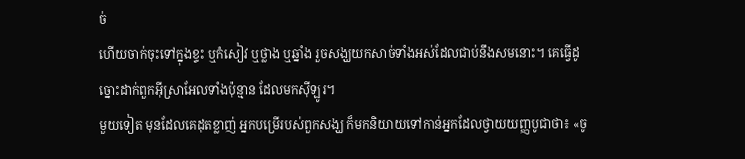ច់
ហើយចាក់ចុះទៅក្នុងខ្ទះ ឬកំសៀវ ឬថ្លាង ឬឆ្នាំង រួចសង្ឃយកសាច់ទាំងអស់ដែលជាប់នឹងសមនោះ។ គេធ្វើដូច្នោះដាក់ពួកអ៊ីស្រាអែលទាំងប៉ុន្មាន ដែលមកស៊ីឡូរ។
មួយទៀត មុនដែលគេដុតខ្លាញ់ អ្នកបម្រើរបស់ពួកសង្ឃ ក៏មកនិយាយទៅកាន់អ្នកដែលថ្វាយយញ្ញបូជាថា៖ «ចូ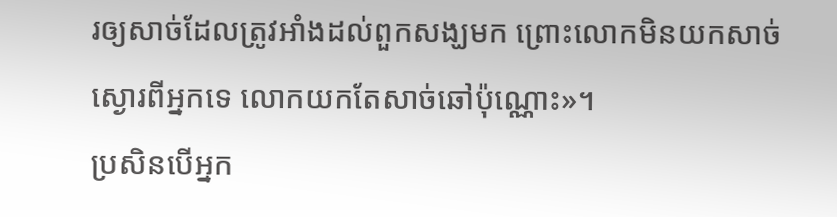រឲ្យសាច់ដែលត្រូវអាំងដល់ពួកសង្ឃមក ព្រោះលោកមិនយកសាច់ស្ងោរពីអ្នកទេ លោកយកតែសាច់ឆៅប៉ុណ្ណោះ»។
ប្រសិនបើអ្នក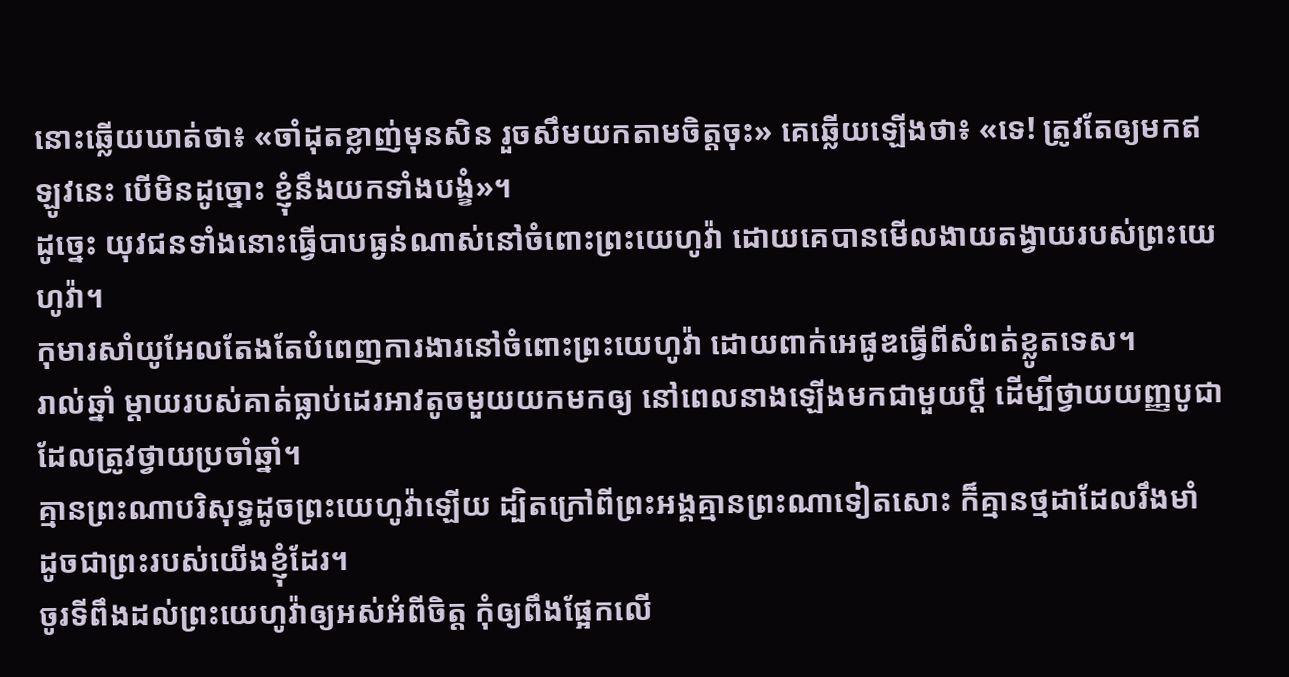នោះឆ្លើយឃាត់ថា៖ «ចាំដុតខ្លាញ់មុនសិន រួចសឹមយកតាមចិត្តចុះ» គេឆ្លើយឡើងថា៖ «ទេ! ត្រូវតែឲ្យមកឥឡូវនេះ បើមិនដូច្នោះ ខ្ញុំនឹងយកទាំងបង្ខំ»។
ដូច្នេះ យុវជនទាំងនោះធ្វើបាបធ្ងន់ណាស់នៅចំពោះព្រះយេហូវ៉ា ដោយគេបានមើលងាយតង្វាយរបស់ព្រះយេហូវ៉ា។
កុមារសាំយូអែលតែងតែបំពេញការងារនៅចំពោះព្រះយេហូវ៉ា ដោយពាក់អេផូឌធ្វើពីសំពត់ខ្លូតទេស។
រាល់ឆ្នាំ ម្តាយរបស់គាត់ធ្លាប់ដេរអាវតូចមួយយកមកឲ្យ នៅពេលនាងឡើងមកជាមួយប្តី ដើម្បីថ្វាយយញ្ញបូជាដែលត្រូវថ្វាយប្រចាំឆ្នាំ។
គ្មានព្រះណាបរិសុទ្ធដូចព្រះយេហូវ៉ាឡើយ ដ្បិតក្រៅពីព្រះអង្គគ្មានព្រះណាទៀតសោះ ក៏គ្មានថ្មដាដែលរឹងមាំ ដូចជាព្រះរបស់យើងខ្ញុំដែរ។
ចូរទីពឹងដល់ព្រះយេហូវ៉ាឲ្យអស់អំពីចិត្ត កុំឲ្យពឹងផ្អែកលើ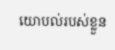យោបល់របស់ខ្លួន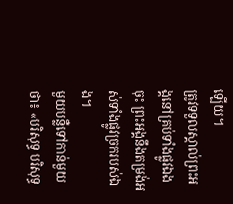ឡើយ។
ត្រូវទទួលស្គាល់ព្រះអង្គនៅគ្រប់ទាំងផ្លូវឯងចុះ ព្រះអង្គនឹងតម្រង់អស់ទាំងផ្លូវច្រករបស់ឯង។
មួយបន្លឺទៅកាន់មួយថា៖ «បរិសុទ្ធ បរិសុទ្ធ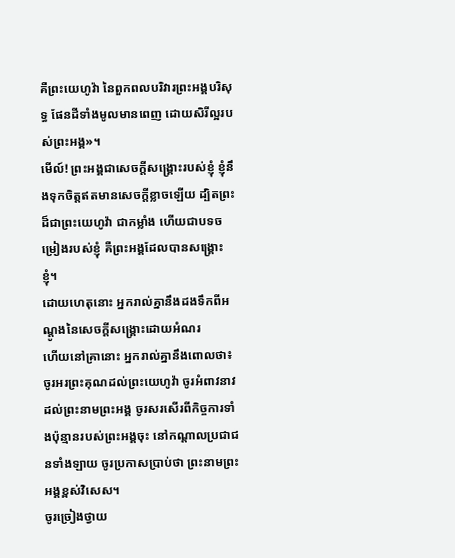គឺព្រះយេហូវ៉ា នៃពួកពលបរិវារព្រះអង្គបរិសុទ្ធ ផែនដីទាំងមូលមានពេញ ដោយសិរីល្អរបស់ព្រះអង្គ»។
មើល៍! ព្រះអង្គជាសេចក្ដីសង្គ្រោះរបស់ខ្ញុំ ខ្ញុំនឹងទុកចិត្តឥតមានសេចក្ដីខ្លាចឡើយ ដ្បិតព្រះ ដ៏ជាព្រះយេហូវ៉ា ជាកម្លាំង ហើយជាបទចម្រៀងរបស់ខ្ញុំ គឺព្រះអង្គដែលបានសង្គ្រោះខ្ញុំ។
ដោយហេតុនោះ អ្នករាល់គ្នានឹងដងទឹកពីអណ្តូងនៃសេចក្ដីសង្គ្រោះដោយអំណរ
ហើយនៅគ្រានោះ អ្នករាល់គ្នានឹងពោលថា៖ ចូរអរព្រះគុណដល់ព្រះយេហូវ៉ា ចូរអំពាវនាវដល់ព្រះនាមព្រះអង្គ ចូរសរសើរពីកិច្ចការទាំងប៉ុន្មានរបស់ព្រះអង្គចុះ នៅកណ្ដាលប្រជាជនទាំងឡាយ ចូរប្រកាសប្រាប់ថា ព្រះនាមព្រះអង្គខ្ពស់វិសេស។
ចូរច្រៀងថ្វាយ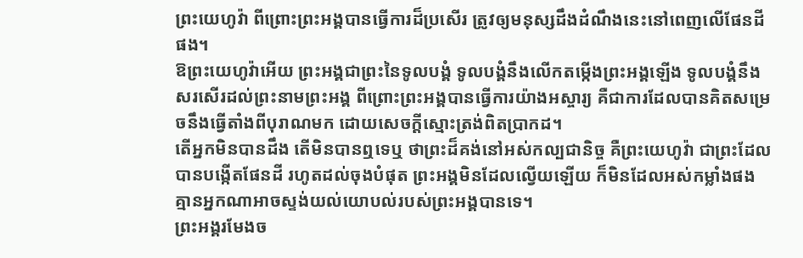ព្រះយេហូវ៉ា ពីព្រោះព្រះអង្គបានធ្វើការដ៏ប្រសើរ ត្រូវឲ្យមនុស្សដឹងដំណឹងនេះនៅពេញលើផែនដីផង។
ឱព្រះយេហូវ៉ាអើយ ព្រះអង្គជាព្រះនៃទូលបង្គំ ទូលបង្គំនឹងលើកតម្កើងព្រះអង្គឡើង ទូលបង្គំនឹងសរសើរដល់ព្រះនាមព្រះអង្គ ពីព្រោះព្រះអង្គបានធ្វើការយ៉ាងអស្ចារ្យ គឺជាការដែលបានគិតសម្រេចនឹងធ្វើតាំងពីបុរាណមក ដោយសេចក្ដីស្មោះត្រង់ពិតប្រាកដ។
តើអ្នកមិនបានដឹង តើមិនបានឮទេឬ ថាព្រះដ៏គង់នៅអស់កល្បជានិច្ច គឺព្រះយេហូវ៉ា ជាព្រះដែលបានបង្កើតផែនដី រហូតដល់ចុងបំផុត ព្រះអង្គមិនដែលល្វើយឡើយ ក៏មិនដែលអស់កម្លាំងផង គ្មានអ្នកណាអាចស្ទង់យល់យោបល់របស់ព្រះអង្គបានទេ។
ព្រះអង្គរមែងច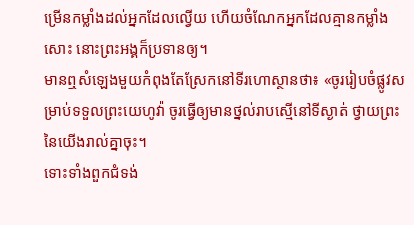ម្រើនកម្លាំងដល់អ្នកដែលល្វើយ ហើយចំណែកអ្នកដែលគ្មានកម្លាំងសោះ នោះព្រះអង្គក៏ប្រទានឲ្យ។
មានឮសំឡេងមួយកំពុងតែស្រែកនៅទីរហោស្ថានថា៖ «ចូររៀបចំផ្លូវសម្រាប់ទទួលព្រះយេហូវ៉ា ចូរធ្វើឲ្យមានថ្នល់រាបស្មើនៅទីស្ងាត់ ថ្វាយព្រះនៃយើងរាល់គ្នាចុះ។
ទោះទាំងពួកជំទង់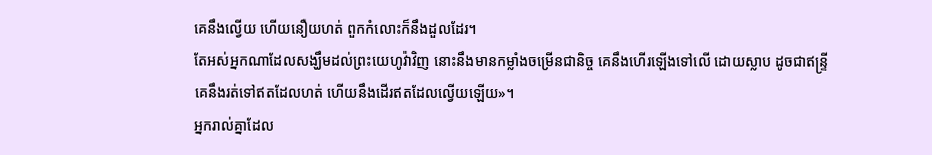គេនឹងល្វើយ ហើយនឿយហត់ ពួកកំលោះក៏នឹងដួលដែរ។
តែអស់អ្នកណាដែលសង្ឃឹមដល់ព្រះយេហូវ៉ាវិញ នោះនឹងមានកម្លាំងចម្រើនជានិច្ច គេនឹងហើរឡើងទៅលើ ដោយស្លាប ដូចជាឥន្ទ្រី គេនឹងរត់ទៅឥតដែលហត់ ហើយនឹងដើរឥតដែលល្វើយឡើយ»។
អ្នករាល់គ្នាដែល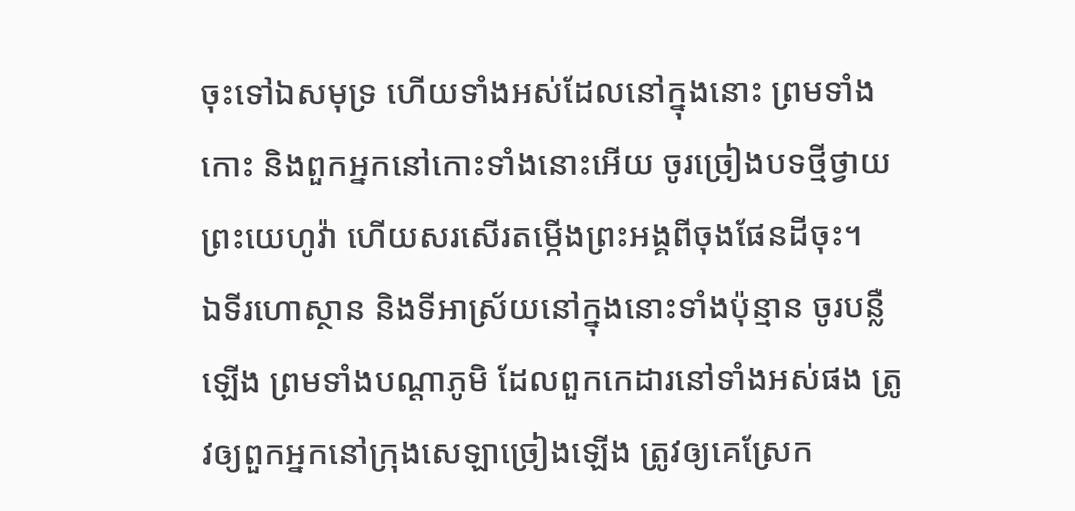ចុះទៅឯសមុទ្រ ហើយទាំងអស់ដែលនៅក្នុងនោះ ព្រមទាំងកោះ និងពួកអ្នកនៅកោះទាំងនោះអើយ ចូរច្រៀងបទថ្មីថ្វាយព្រះយេហូវ៉ា ហើយសរសើរតម្កើងព្រះអង្គពីចុងផែនដីចុះ។
ឯទីរហោស្ថាន និងទីអាស្រ័យនៅក្នុងនោះទាំងប៉ុន្មាន ចូរបន្លឺឡើង ព្រមទាំងបណ្ដាភូមិ ដែលពួកកេដារនៅទាំងអស់ផង ត្រូវឲ្យពួកអ្នកនៅក្រុងសេឡាច្រៀងឡើង ត្រូវឲ្យគេស្រែក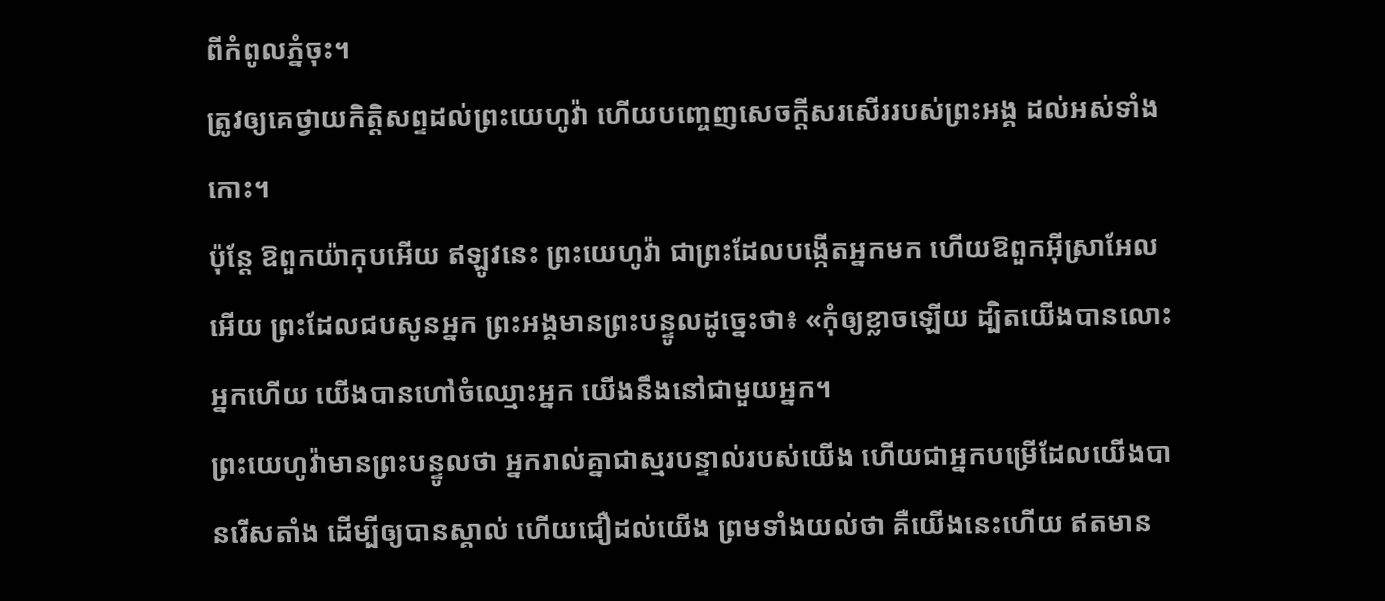ពីកំពូលភ្នំចុះ។
ត្រូវឲ្យគេថ្វាយកិត្តិសព្ទដល់ព្រះយេហូវ៉ា ហើយបញ្ចេញសេចក្ដីសរសើររបស់ព្រះអង្គ ដល់អស់ទាំងកោះ។
ប៉ុន្តែ ឱពួកយ៉ាកុបអើយ ឥឡូវនេះ ព្រះយេហូវ៉ា ជាព្រះដែលបង្កើតអ្នកមក ហើយឱពួកអ៊ីស្រាអែលអើយ ព្រះដែលជបសូនអ្នក ព្រះអង្គមានព្រះបន្ទូលដូច្នេះថា៖ «កុំឲ្យខ្លាចឡើយ ដ្បិតយើងបានលោះអ្នកហើយ យើងបានហៅចំឈ្មោះអ្នក យើងនឹងនៅជាមួយអ្នក។
ព្រះយេហូវ៉ាមានព្រះបន្ទូលថា អ្នករាល់គ្នាជាស្មរបន្ទាល់របស់យើង ហើយជាអ្នកបម្រើដែលយើងបានរើសតាំង ដើម្បីឲ្យបានស្គាល់ ហើយជឿដល់យើង ព្រមទាំងយល់ថា គឺយើងនេះហើយ ឥតមាន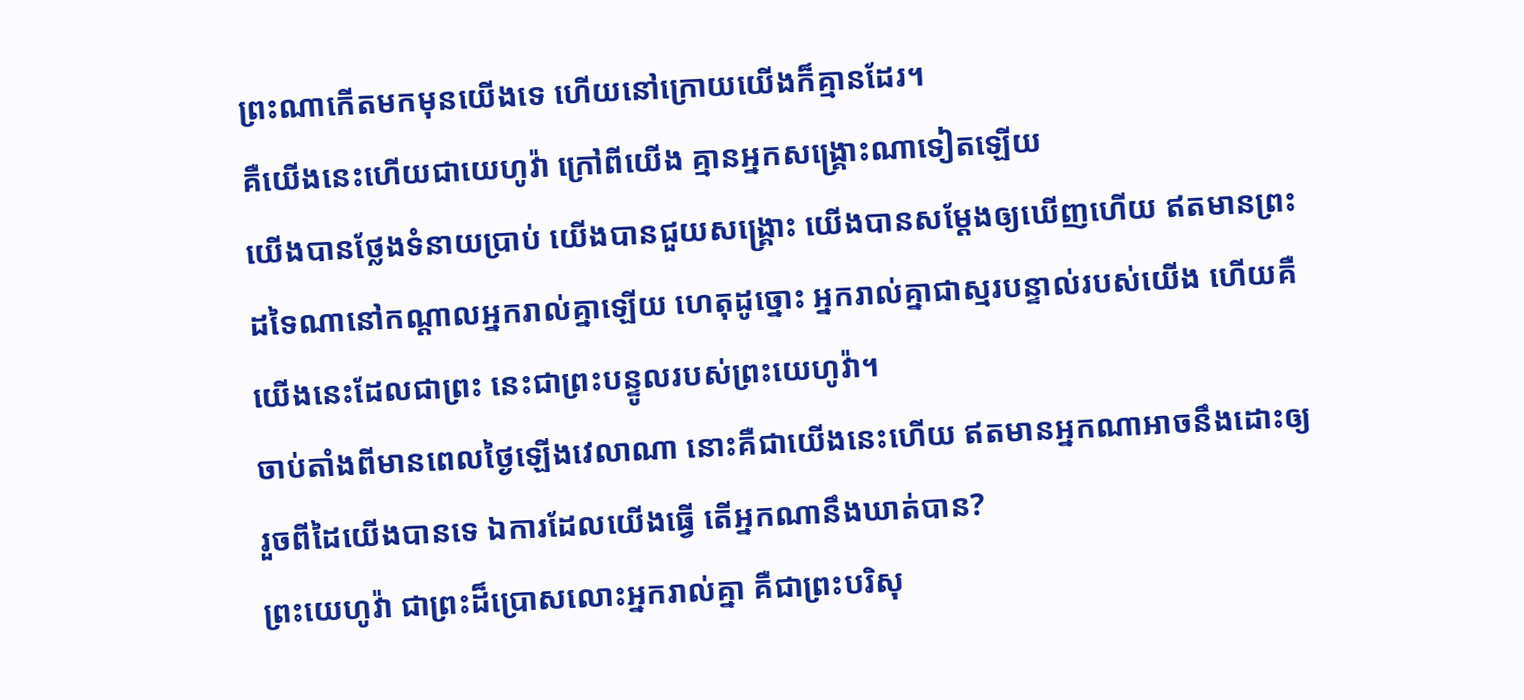ព្រះណាកើតមកមុនយើងទេ ហើយនៅក្រោយយើងក៏គ្មានដែរ។
គឺយើងនេះហើយជាយេហូវ៉ា ក្រៅពីយើង គ្មានអ្នកសង្គ្រោះណាទៀតឡើយ
យើងបានថ្លែងទំនាយប្រាប់ យើងបានជួយសង្គ្រោះ យើងបានសម្ដែងឲ្យឃើញហើយ ឥតមានព្រះដទៃណានៅកណ្ដាលអ្នករាល់គ្នាឡើយ ហេតុដូច្នោះ អ្នករាល់គ្នាជាស្មរបន្ទាល់របស់យើង ហើយគឺយើងនេះដែលជាព្រះ នេះជាព្រះបន្ទូលរបស់ព្រះយេហូវ៉ា។
ចាប់តាំងពីមានពេលថ្ងៃឡើងវេលាណា នោះគឺជាយើងនេះហើយ ឥតមានអ្នកណាអាចនឹងដោះឲ្យរួចពីដៃយើងបានទេ ឯការដែលយើងធ្វើ តើអ្នកណានឹងឃាត់បាន?
ព្រះយេហូវ៉ា ជាព្រះដ៏ប្រោសលោះអ្នករាល់គ្នា គឺជាព្រះបរិសុ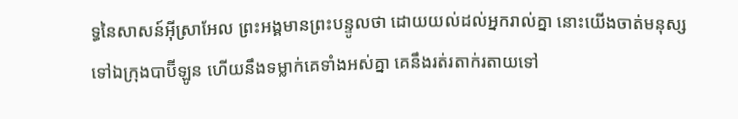ទ្ធនៃសាសន៍អ៊ីស្រាអែល ព្រះអង្គមានព្រះបន្ទូលថា ដោយយល់ដល់អ្នករាល់គ្នា នោះយើងចាត់មនុស្សទៅឯក្រុងបាប៊ីឡូន ហើយនឹងទម្លាក់គេទាំងអស់គ្នា គេនឹងរត់រតាក់រតាយទៅ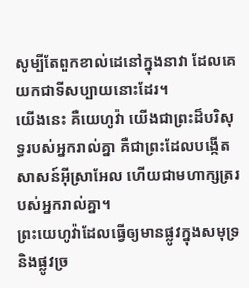សូម្បីតែពួកខាល់ដេនៅក្នុងនាវា ដែលគេយកជាទីសប្បាយនោះដែរ។
យើងនេះ គឺយេហូវ៉ា យើងជាព្រះដ៏បរិសុទ្ធរបស់អ្នករាល់គ្នា គឺជាព្រះដែលបង្កើតសាសន៍អ៊ីស្រាអែល ហើយជាមហាក្សត្ររបស់អ្នករាល់គ្នា។
ព្រះយេហូវ៉ាដែលធ្វើឲ្យមានផ្លូវក្នុងសមុទ្រ និងផ្លូវច្រ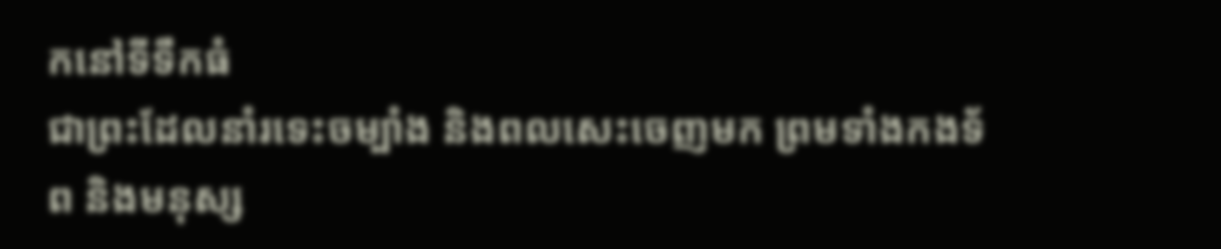កនៅទីទឹកធំ
ជាព្រះដែលនាំរទេះចម្បាំង និងពលសេះចេញមក ព្រមទាំងកងទ័ព និងមនុស្ស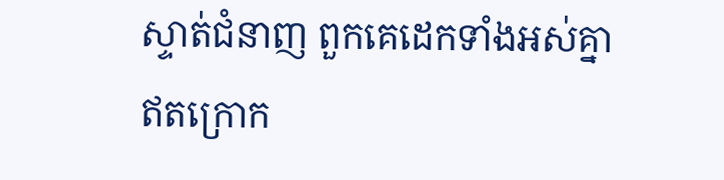ស្ទាត់ជំនាញ ពួកគេដេកទាំងអស់គ្នា ឥតក្រោក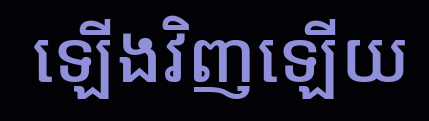ឡើងវិញឡើយ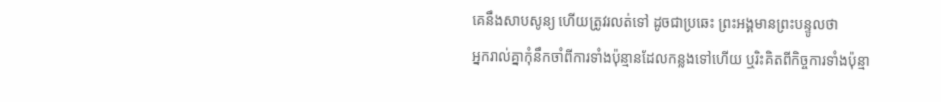គេនឹងសាបសូន្យ ហើយត្រូវរលត់ទៅ ដូចជាប្រឆេះ ព្រះអង្គមានព្រះបន្ទូលថា
អ្នករាល់គ្នាកុំនឹកចាំពីការទាំងប៉ុន្មានដែលកន្លងទៅហើយ ឬរិះគិតពីកិច្ចការទាំងប៉ុន្មា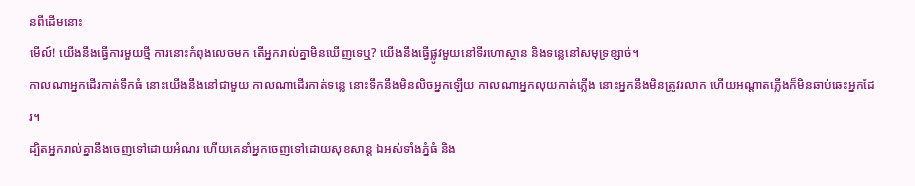នពីដើមនោះ
មើល៍! យើងនឹងធ្វើការមួយថ្មី ការនោះកំពុងលេចមក តើអ្នករាល់គ្នាមិនឃើញទេឬ? យើងនឹងធ្វើផ្លូវមួយនៅទីរហោស្ថាន និងទន្លេនៅសមុទ្រខ្សាច់។
កាលណាអ្នកដើរកាត់ទឹកធំ នោះយើងនឹងនៅជាមួយ កាលណាដើរកាត់ទន្លេ នោះទឹកនឹងមិនលិចអ្នកឡើយ កាលណាអ្នកលុយកាត់ភ្លើង នោះអ្នកនឹងមិនត្រូវរលាក ហើយអណ្ដាតភ្លើងក៏មិនឆាប់ឆេះអ្នកដែរ។
ដ្បិតអ្នករាល់គ្នានឹងចេញទៅដោយអំណរ ហើយគេនាំអ្នកចេញទៅដោយសុខសាន្ត ឯអស់ទាំងភ្នំធំ និង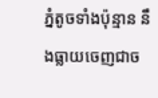ភ្នំតូចទាំងប៉ុន្មាន នឹងធ្លាយចេញជាច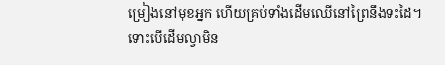ម្រៀងនៅមុខអ្នក ហើយគ្រប់ទាំងដើមឈើនៅព្រៃនឹងទះដៃ។
ទោះបើដើមល្វាមិន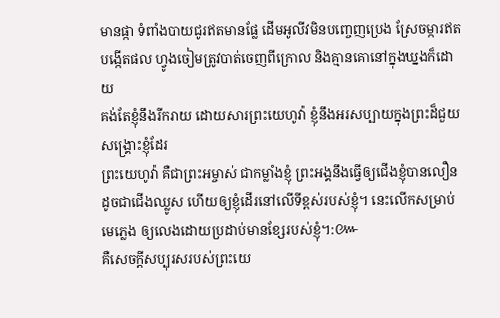មានផ្កា ទំពាំងបាយជូរឥតមានផ្លែ ដើមអូលីវមិនបញ្ចេញប្រេង ស្រែចម្ការឥតបង្កើតផល ហ្វូងចៀមត្រូវបាត់ចេញពីក្រោល និងគ្មានគោនៅក្នុងឃ្នងក៏ដោយ
គង់តែខ្ញុំនឹងរីករាយ ដោយសារព្រះយេហូវ៉ា ខ្ញុំនឹងអរសប្បាយក្នុងព្រះដ៏ជួយសង្គ្រោះខ្ញុំដែរ
ព្រះយេហូវ៉ា គឺជាព្រះអម្ចាស់ ជាកម្លាំងខ្ញុំ ព្រះអង្គនឹងធ្វើឲ្យជើងខ្ញុំបានលឿន ដូចជាជើងឈ្លូស ហើយឲ្យខ្ញុំដើរនៅលើទីខ្ពស់របស់ខ្ញុំ។ នេះលើកសម្រាប់មេភ្លេង ឲ្យលេងដោយប្រដាប់មានខ្សែរបស់ខ្ញុំ។:៚
គឺសេចក្ដីសប្បុរសរបស់ព្រះយេ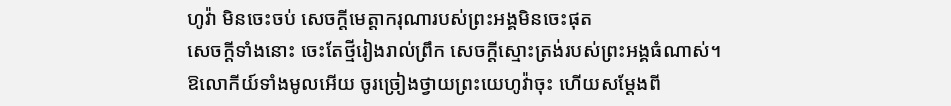ហូវ៉ា មិនចេះចប់ សេចក្ដីមេត្តាករុណារបស់ព្រះអង្គមិនចេះផុត
សេចក្ដីទាំងនោះ ចេះតែថ្មីរៀងរាល់ព្រឹក សេចក្ដីស្មោះត្រង់របស់ព្រះអង្គធំណាស់។
ឱលោកីយ៍ទាំងមូលអើយ ចូរច្រៀងថ្វាយព្រះយេហូវ៉ាចុះ ហើយសម្ដែងពី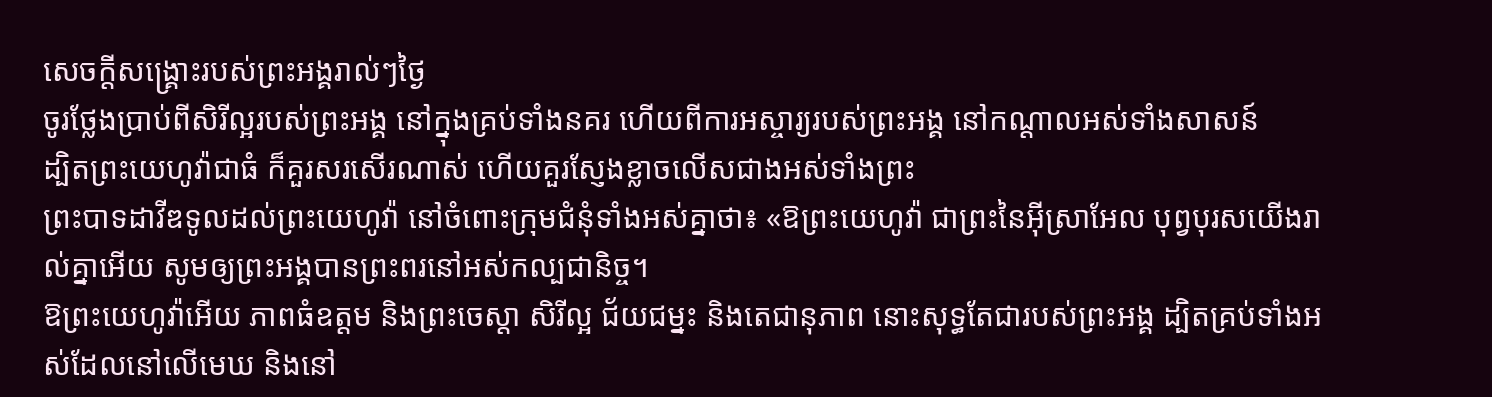សេចក្ដីសង្គ្រោះរបស់ព្រះអង្គរាល់ៗថ្ងៃ
ចូរថ្លែងប្រាប់ពីសិរីល្អរបស់ព្រះអង្គ នៅក្នុងគ្រប់ទាំងនគរ ហើយពីការអស្ចារ្យរបស់ព្រះអង្គ នៅកណ្ដាលអស់ទាំងសាសន៍
ដ្បិតព្រះយេហូវ៉ាជាធំ ក៏គួរសរសើរណាស់ ហើយគួរស្ញែងខ្លាចលើសជាងអស់ទាំងព្រះ
ព្រះបាទដាវីឌទូលដល់ព្រះយេហូវ៉ា នៅចំពោះក្រុមជំនុំទាំងអស់គ្នាថា៖ «ឱព្រះយេហូវ៉ា ជាព្រះនៃអ៊ីស្រាអែល បុព្វបុរសយើងរាល់គ្នាអើយ សូមឲ្យព្រះអង្គបានព្រះពរនៅអស់កល្បជានិច្ច។
ឱព្រះយេហូវ៉ាអើយ ភាពធំឧត្ដម និងព្រះចេស្តា សិរីល្អ ជ័យជម្នះ និងតេជានុភាព នោះសុទ្ធតែជារបស់ព្រះអង្គ ដ្បិតគ្រប់ទាំងអស់ដែលនៅលើមេឃ និងនៅ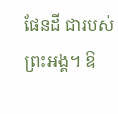ផែនដី ជារបស់ព្រះអង្គ។ ឱ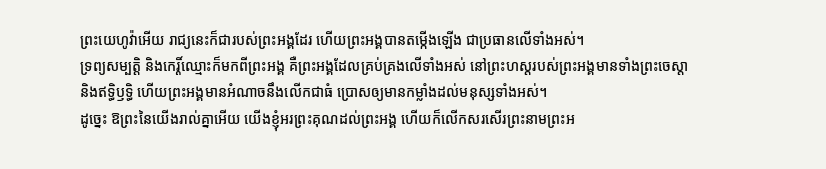ព្រះយេហូវ៉ាអើយ រាជ្យនេះក៏ជារបស់ព្រះអង្គដែរ ហើយព្រះអង្គបានតម្កើងឡើង ជាប្រធានលើទាំងអស់។
ទ្រព្យសម្បត្តិ និងកេរ្តិ៍ឈ្មោះក៏មកពីព្រះអង្គ គឺព្រះអង្គដែលគ្រប់គ្រងលើទាំងអស់ នៅព្រះហស្តរបស់ព្រះអង្គមានទាំងព្រះចេស្តា និងឥទ្ធិឫទ្ធិ ហើយព្រះអង្គមានអំណាចនឹងលើកជាធំ ប្រោសឲ្យមានកម្លាំងដល់មនុស្សទាំងអស់។
ដូច្នេះ ឱព្រះនៃយើងរាល់គ្នាអើយ យើងខ្ញុំអរព្រះគុណដល់ព្រះអង្គ ហើយក៏លើកសរសើរព្រះនាមព្រះអ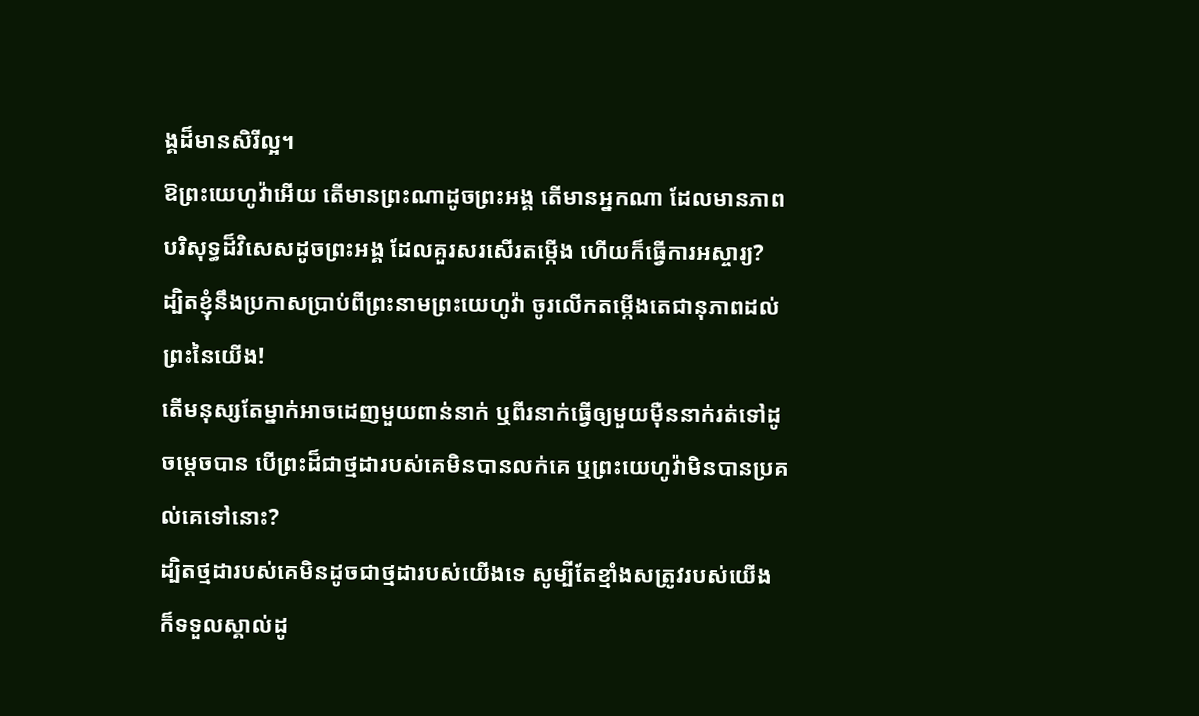ង្គដ៏មានសិរីល្អ។
ឱព្រះយេហូវ៉ាអើយ តើមានព្រះណាដូចព្រះអង្គ តើមានអ្នកណា ដែលមានភាពបរិសុទ្ធដ៏វិសេសដូចព្រះអង្គ ដែលគួរសរសើរតម្កើង ហើយក៏ធ្វើការអស្ចារ្យ?
ដ្បិតខ្ញុំនឹងប្រកាសប្រាប់ពីព្រះនាមព្រះយេហូវ៉ា ចូរលើកតម្កើងតេជានុភាពដល់ព្រះនៃយើង!
តើមនុស្សតែម្នាក់អាចដេញមួយពាន់នាក់ ឬពីរនាក់ធ្វើឲ្យមួយម៉ឺននាក់រត់ទៅដូចម្ដេចបាន បើព្រះដ៏ជាថ្មដារបស់គេមិនបានលក់គេ ឬព្រះយេហូវ៉ាមិនបានប្រគល់គេទៅនោះ?
ដ្បិតថ្មដារបស់គេមិនដូចជាថ្មដារបស់យើងទេ សូម្បីតែខ្មាំងសត្រូវរបស់យើង ក៏ទទួលស្គាល់ដូ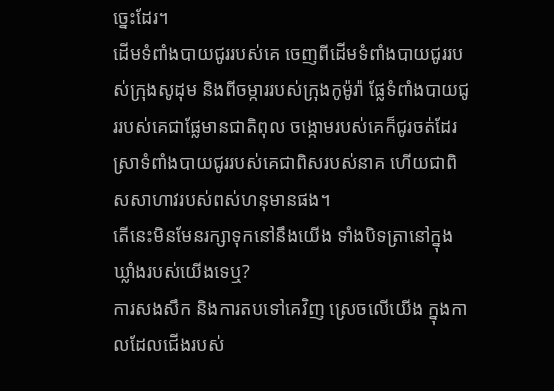ច្នេះដែរ។
ដើមទំពាំងបាយជូររបស់គេ ចេញពីដើមទំពាំងបាយជូររបស់ក្រុងសូដុម និងពីចម្ការរបស់ក្រុងកូម៉ូរ៉ា ផ្លែទំពាំងបាយជូររបស់គេជាផ្លែមានជាតិពុល ចង្កោមរបស់គេក៏ជូរចត់ដែរ
ស្រាទំពាំងបាយជូររបស់គេជាពិសរបស់នាគ ហើយជាពិសសាហាវរបស់ពស់ហនុមានផង។
តើនេះមិនមែនរក្សាទុកនៅនឹងយើង ទាំងបិទត្រានៅក្នុងឃ្លាំងរបស់យើងទេឬ?
ការសងសឹក និងការតបទៅគេវិញ ស្រេចលើយើង ក្នុងកាលដែលជើងរបស់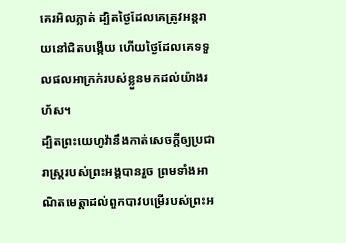គេរអិលភ្លាត់ ដ្បិតថ្ងៃដែលគេត្រូវអន្តរាយនៅជិតបង្កើយ ហើយថ្ងៃដែលគេទទួលផលអាក្រក់របស់ខ្លួនមកដល់យ៉ាងរហ័ស។
ដ្បិតព្រះយេហូវ៉ានឹងកាត់សេចក្ដីឲ្យប្រជារាស្ត្ររបស់ព្រះអង្គបានរួច ព្រមទាំងអាណិតមេត្តាដល់ពួកបាវបម្រើរបស់ព្រះអ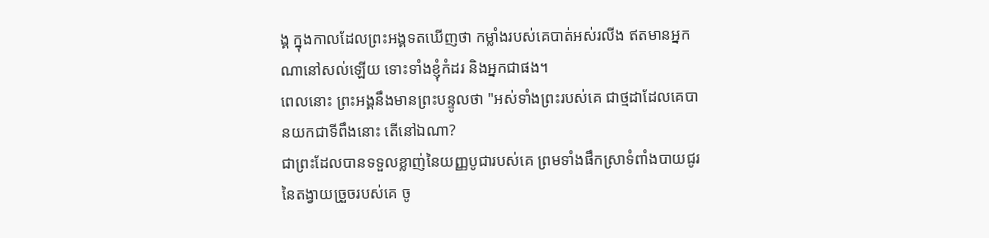ង្គ ក្នុងកាលដែលព្រះអង្គទតឃើញថា កម្លាំងរបស់គេបាត់អស់រលីង ឥតមានអ្នកណានៅសល់ឡើយ ទោះទាំងខ្ញុំកំដរ និងអ្នកជាផង។
ពេលនោះ ព្រះអង្គនឹងមានព្រះបន្ទូលថា "អស់ទាំងព្រះរបស់គេ ជាថ្មដាដែលគេបានយកជាទីពឹងនោះ តើនៅឯណា?
ជាព្រះដែលបានទទួលខ្លាញ់នៃយញ្ញបូជារបស់គេ ព្រមទាំងផឹកស្រាទំពាំងបាយជូរនៃតង្វាយច្រួចរបស់គេ ចូ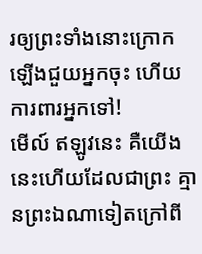រឲ្យព្រះទាំងនោះក្រោកឡើងជួយអ្នកចុះ ហើយការពារអ្នកទៅ!
មើល៍ ឥឡូវនេះ គឺយើងនេះហើយដែលជាព្រះ គ្មានព្រះឯណាទៀតក្រៅពី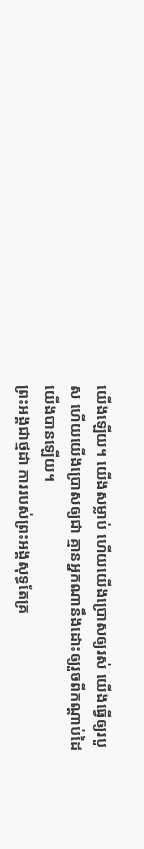យើងឡើយ។ យើងសម្លាប់ ហើយយើងប្រោសឲ្យរស់ យើងធ្វើឲ្យរបួស ហើយយើងប្រោសឲ្យជា គ្មានអ្នកណានឹងដោះឲ្យរួចពីកណ្ដាប់ដៃយើងបានឡើយ។
ព្រះអង្គជាថ្មដា ការរបស់ព្រះអង្គសុទ្ធតែគ្រ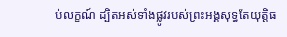ប់លក្ខណ៍ ដ្បិតអស់ទាំងផ្លូវរបស់ព្រះអង្គសុទ្ធតែយុត្តិធ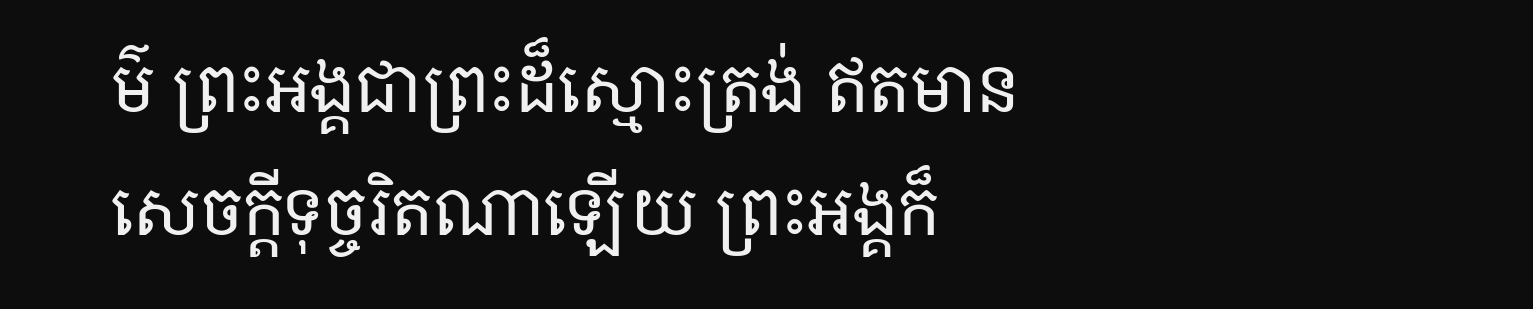ម៌ ព្រះអង្គជាព្រះដ៏ស្មោះត្រង់ ឥតមានសេចក្ដីទុច្ចរិតណាឡើយ ព្រះអង្គក៏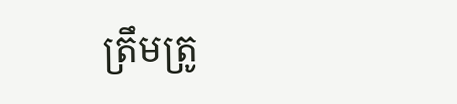ត្រឹមត្រូ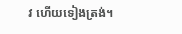វ ហើយទៀងត្រង់។